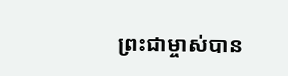ព្រះជាម្ចាស់បាន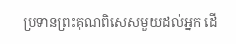ប្រទានព្រះគុណពិសេសមួយដល់អ្នក ដើ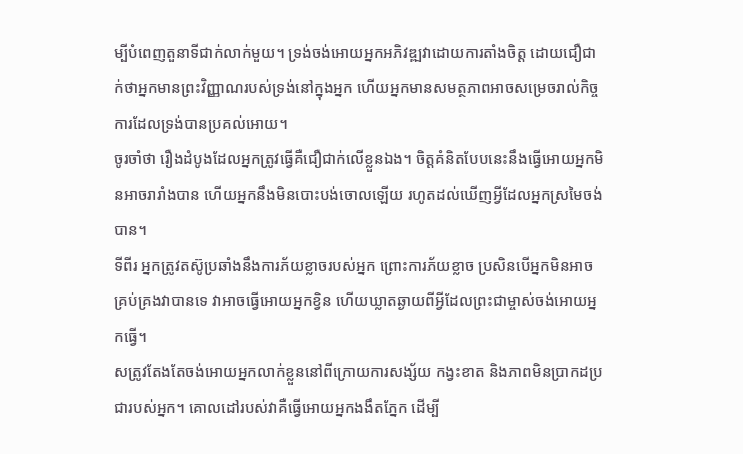ម្បីបំពេញតួនាទីជាក់លាក់មួយ។ ទ្រង់ចង់អោយអ្នកអភិវឌ្ឍវាដោយការតាំងចិត្ត ដោយជឿជាក់ថាអ្នកមានព្រះវិញ្ញាណរបស់ទ្រង់នៅក្នុងអ្នក ហើយអ្នកមានសមត្ថភាពអាចសម្រេចរាល់កិច្ចការដែលទ្រង់បានប្រគល់អោយ។
ចូរចាំថា រឿងដំបូងដែលអ្នកត្រូវធ្វើគឺជឿជាក់លើខ្លួនឯង។ ចិត្តគំនិតបែបនេះនឹងធ្វើអោយអ្នកមិនអាចរារាំងបាន ហើយអ្នកនឹងមិនបោះបង់ចោលឡើយ រហូតដល់ឃើញអ្វីដែលអ្នកស្រមៃចង់បាន។
ទីពីរ អ្នកត្រូវតស៊ូប្រឆាំងនឹងការភ័យខ្លាចរបស់អ្នក ព្រោះការភ័យខ្លាច ប្រសិនបើអ្នកមិនអាចគ្រប់គ្រងវាបានទេ វាអាចធ្វើអោយអ្នកខ្វិន ហើយឃ្លាតឆ្ងាយពីអ្វីដែលព្រះជាម្ចាស់ចង់អោយអ្នកធ្វើ។
សត្រូវតែងតែចង់អោយអ្នកលាក់ខ្លួននៅពីក្រោយការសង្ស័យ កង្វះខាត និងភាពមិនប្រាកដប្រជារបស់អ្នក។ គោលដៅរបស់វាគឺធ្វើអោយអ្នកងងឹតភ្នែក ដើម្បី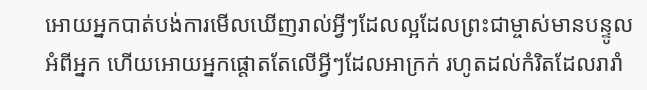អោយអ្នកបាត់បង់ការមើលឃើញរាល់អ្វីៗដែលល្អដែលព្រះជាម្ចាស់មានបន្ទូលអំពីអ្នក ហើយអោយអ្នកផ្តោតតែលើអ្វីៗដែលអាក្រក់ រហូតដល់កំរិតដែលរារាំ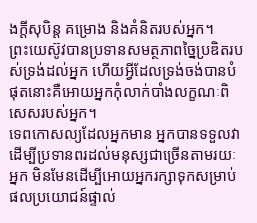ងក្តីសុបិន្ត គម្រោង និងគំនិតរបស់អ្នក។
ព្រះយេស៊ូវបានប្រទានសមត្ថភាពច្នៃប្រឌិតរបស់ទ្រង់ដល់អ្នក ហើយអ្វីដែលទ្រង់ចង់បានបំផុតនោះគឺអោយអ្នកកុំលាក់បាំងលក្ខណៈពិសេសរបស់អ្នក។
ទេពកោសល្យដែលអ្នកមាន អ្នកបានទទួលវាដើម្បីប្រទានពរដល់មនុស្សជាច្រើនតាមរយៈអ្នក មិនមែនដើម្បីអោយអ្នករក្សាទុកសម្រាប់ផលប្រយោជន៍ផ្ទាល់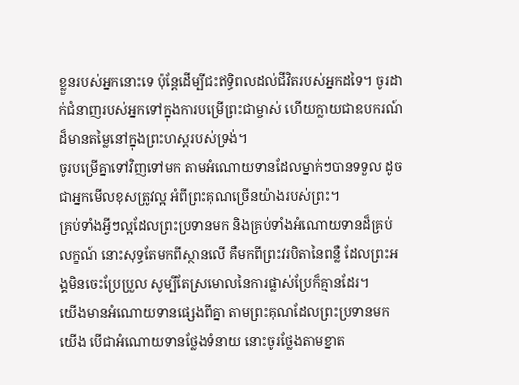ខ្លួនរបស់អ្នកនោះទេ ប៉ុន្តែដើម្បីជះឥទ្ធិពលដល់ជីវិតរបស់អ្នកដទៃ។ ចូរដាក់ជំនាញរបស់អ្នកទៅក្នុងការបម្រើព្រះជាម្ចាស់ ហើយក្លាយជាឧបករណ៍ដ៏មានតម្លៃនៅក្នុងព្រះហស្តរបស់ទ្រង់។
ចូរបម្រើគ្នាទៅវិញទៅមក តាមអំណោយទានដែលម្នាក់ៗបានទទួល ដូចជាអ្នកមើលខុសត្រូវល្អ អំពីព្រះគុណច្រើនយ៉ាងរបស់ព្រះ។
គ្រប់ទាំងអ្វីៗល្អដែលព្រះប្រទានមក និងគ្រប់ទាំងអំណោយទានដ៏គ្រប់លក្ខណ៍ នោះសុទ្ធតែមកពីស្ថានលើ គឺមកពីព្រះវរបិតានៃពន្លឺ ដែលព្រះអង្គមិនចេះប្រែប្រួល សូម្បីតែស្រមោលនៃការផ្លាស់ប្រែក៏គ្មានដែរ។
យើងមានអំណោយទានផ្សេងពីគ្នា តាមព្រះគុណដែលព្រះប្រទានមកយើង បើជាអំណោយទានថ្លែងទំនាយ នោះចូរថ្លែងតាមខ្នាត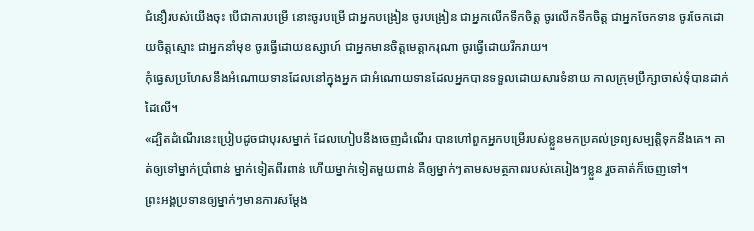ជំនឿរបស់យើងចុះ បើជាការបម្រើ នោះចូរបម្រើ ជាអ្នកបង្រៀន ចូរបង្រៀន ជាអ្នកលើកទឹកចិត្ត ចូរលើកទឹកចិត្ត ជាអ្នកចែកទាន ចូរចែកដោយចិត្តស្មោះ ជាអ្នកនាំមុខ ចូរធ្វើដោយឧស្សាហ៍ ជាអ្នកមានចិត្តមេត្តាករុណា ចូរធ្វើដោយរីករាយ។
កុំធ្វេសប្រហែសនឹងអំណោយទានដែលនៅក្នុងអ្នក ជាអំណោយទានដែលអ្នកបានទទួលដោយសារទំនាយ កាលក្រុមប្រឹក្សាចាស់ទុំបានដាក់ដៃលើ។
«ដ្បិតដំណើរនេះប្រៀបដូចជាបុរសម្នាក់ ដែលហៀបនឹងចេញដំណើរ បានហៅពួកអ្នកបម្រើរបស់ខ្លួនមកប្រគល់ទ្រព្យសម្បត្តិទុកនឹងគេ។ គាត់ឲ្យទៅម្នាក់ប្រាំពាន់ ម្នាក់ទៀតពីរពាន់ ហើយម្នាក់ទៀតមួយពាន់ គឺឲ្យម្នាក់ៗតាមសមត្ថភាពរបស់គេរៀងៗខ្លួន រួចគាត់ក៏ចេញទៅ។
ព្រះអង្គប្រទានឲ្យម្នាក់ៗមានការសម្ដែង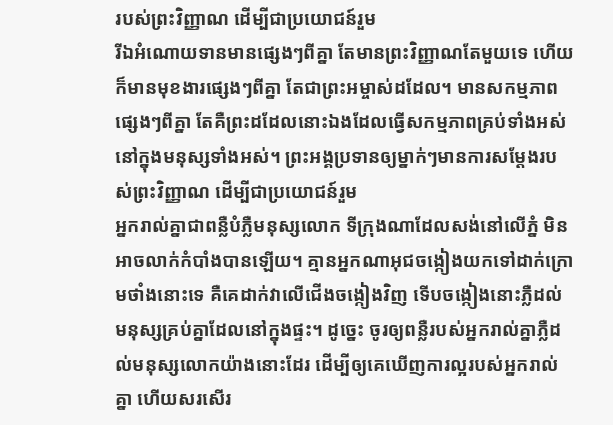របស់ព្រះវិញ្ញាណ ដើម្បីជាប្រយោជន៍រួម
រីឯអំណោយទានមានផ្សេងៗពីគ្នា តែមានព្រះវិញ្ញាណតែមួយទេ ហើយក៏មានមុខងារផ្សេងៗពីគ្នា តែជាព្រះអម្ចាស់ដដែល។ មានសកម្មភាពផ្សេងៗពីគ្នា តែគឺព្រះដដែលនោះឯងដែលធ្វើសកម្មភាពគ្រប់ទាំងអស់ នៅក្នុងមនុស្សទាំងអស់។ ព្រះអង្គប្រទានឲ្យម្នាក់ៗមានការសម្ដែងរបស់ព្រះវិញ្ញាណ ដើម្បីជាប្រយោជន៍រួម
អ្នករាល់គ្នាជាពន្លឺបំភ្លឺមនុស្សលោក ទីក្រុងណាដែលសង់នៅលើភ្នំ មិនអាចលាក់កំបាំងបានឡើយ។ គ្មានអ្នកណាអុជចង្កៀងយកទៅដាក់ក្រោមថាំងនោះទេ គឺគេដាក់វាលើជើងចង្កៀងវិញ ទើបចង្កៀងនោះភ្លឺដល់មនុស្សគ្រប់គ្នាដែលនៅក្នុងផ្ទះ។ ដូច្នេះ ចូរឲ្យពន្លឺរបស់អ្នករាល់គ្នាភ្លឺដល់មនុស្សលោកយ៉ាងនោះដែរ ដើម្បីឲ្យគេឃើញការល្អរបស់អ្នករាល់គ្នា ហើយសរសើរ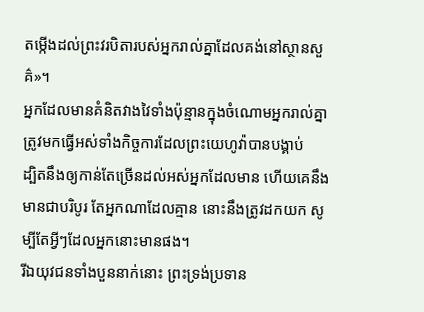តម្កើងដល់ព្រះវរបិតារបស់អ្នករាល់គ្នាដែលគង់នៅស្ថានសួគ៌»។
អ្នកដែលមានគំនិតវាងវៃទាំងប៉ុន្មានក្នុងចំណោមអ្នករាល់គ្នា ត្រូវមកធ្វើអស់ទាំងកិច្ចការដែលព្រះយេហូវ៉ាបានបង្គាប់
ដ្បិតនឹងឲ្យកាន់តែច្រើនដល់អស់អ្នកដែលមាន ហើយគេនឹងមានជាបរិបូរ តែអ្នកណាដែលគ្មាន នោះនឹងត្រូវដកយក សូម្បីតែអ្វីៗដែលអ្នកនោះមានផង។
រីឯយុវជនទាំងបួននាក់នោះ ព្រះទ្រង់ប្រទាន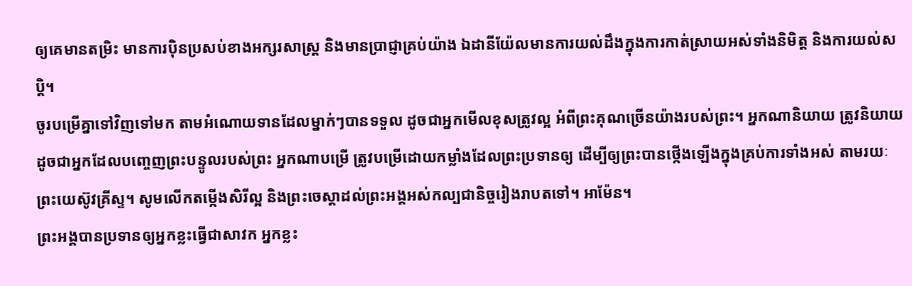ឲ្យគេមានតម្រិះ មានការប៉ិនប្រសប់ខាងអក្សរសាស្ត្រ និងមានប្រាជ្ញាគ្រប់យ៉ាង ឯដានីយ៉ែលមានការយល់ដឹងក្នុងការកាត់ស្រាយអស់ទាំងនិមិត្ត និងការយល់សប្តិ។
ចូរបម្រើគ្នាទៅវិញទៅមក តាមអំណោយទានដែលម្នាក់ៗបានទទួល ដូចជាអ្នកមើលខុសត្រូវល្អ អំពីព្រះគុណច្រើនយ៉ាងរបស់ព្រះ។ អ្នកណានិយាយ ត្រូវនិយាយដូចជាអ្នកដែលបញ្ចេញព្រះបន្ទូលរបស់ព្រះ អ្នកណាបម្រើ ត្រូវបម្រើដោយកម្លាំងដែលព្រះប្រទានឲ្យ ដើម្បីឲ្យព្រះបានថ្កើងឡើងក្នុងគ្រប់ការទាំងអស់ តាមរយៈព្រះយេស៊ូវគ្រីស្ទ។ សូមលើកតម្កើងសិរីល្អ និងព្រះចេស្តាដល់ព្រះអង្គអស់កល្បជានិច្ចរៀងរាបតទៅ។ អាម៉ែន។
ព្រះអង្គបានប្រទានឲ្យអ្នកខ្លះធ្វើជាសាវក អ្នកខ្លះ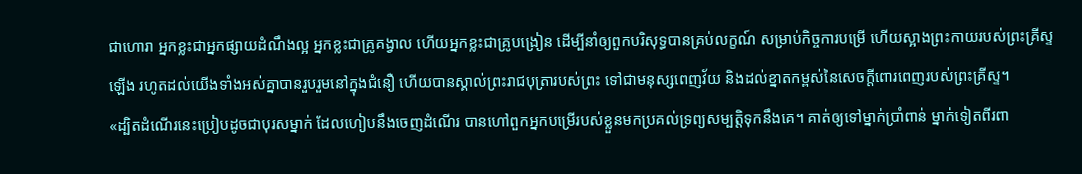ជាហោរា អ្នកខ្លះជាអ្នកផ្សាយដំណឹងល្អ អ្នកខ្លះជាគ្រូគង្វាល ហើយអ្នកខ្លះជាគ្រូបង្រៀន ដើម្បីនាំឲ្យពួកបរិសុទ្ធបានគ្រប់លក្ខណ៍ សម្រាប់កិច្ចការបម្រើ ហើយស្អាងព្រះកាយរបស់ព្រះគ្រីស្ទឡើង រហូតដល់យើងទាំងអស់គ្នាបានរួបរួមនៅក្នុងជំនឿ ហើយបានស្គាល់ព្រះរាជបុត្រារបស់ព្រះ ទៅជាមនុស្សពេញវ័យ និងដល់ខ្នាតកម្ពស់នៃសេចក្តីពោរពេញរបស់ព្រះគ្រីស្ទ។
«ដ្បិតដំណើរនេះប្រៀបដូចជាបុរសម្នាក់ ដែលហៀបនឹងចេញដំណើរ បានហៅពួកអ្នកបម្រើរបស់ខ្លួនមកប្រគល់ទ្រព្យសម្បត្តិទុកនឹងគេ។ គាត់ឲ្យទៅម្នាក់ប្រាំពាន់ ម្នាក់ទៀតពីរពា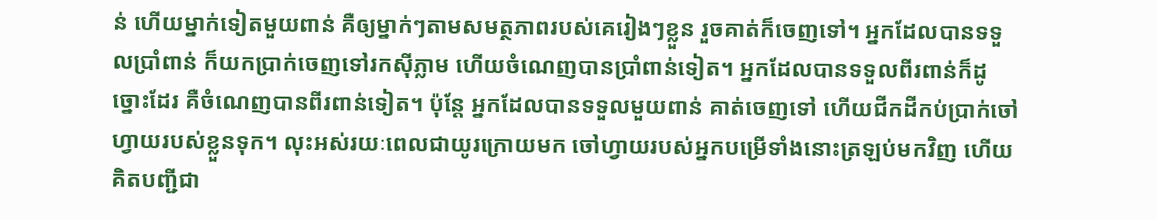ន់ ហើយម្នាក់ទៀតមួយពាន់ គឺឲ្យម្នាក់ៗតាមសមត្ថភាពរបស់គេរៀងៗខ្លួន រួចគាត់ក៏ចេញទៅ។ អ្នកដែលបានទទួលប្រាំពាន់ ក៏យកប្រាក់ចេញទៅរកស៊ីភ្លាម ហើយចំណេញបានប្រាំពាន់ទៀត។ អ្នកដែលបានទទួលពីរពាន់ក៏ដូច្នោះដែរ គឺចំណេញបានពីរពាន់ទៀត។ ប៉ុន្តែ អ្នកដែលបានទទួលមួយពាន់ គាត់ចេញទៅ ហើយជីកដីកប់ប្រាក់ចៅហ្វាយរបស់ខ្លួនទុក។ លុះអស់រយៈពេលជាយូរក្រោយមក ចៅហ្វាយរបស់អ្នកបម្រើទាំងនោះត្រឡប់មកវិញ ហើយគិតបញ្ជីជា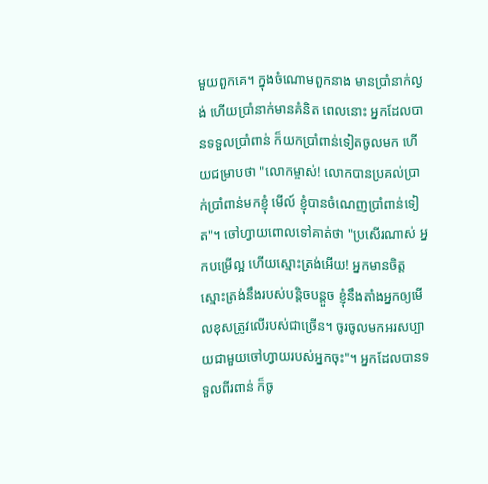មួយពួកគេ។ ក្នុងចំណោមពួកនាង មានប្រាំនាក់ល្ងង់ ហើយប្រាំនាក់មានគំនិត ពេលនោះ អ្នកដែលបានទទួលប្រាំពាន់ ក៏យកប្រាំពាន់ទៀតចូលមក ហើយជម្រាបថា "លោកម្ចាស់! លោកបានប្រគល់ប្រាក់ប្រាំពាន់មកខ្ញុំ មើល៍ ខ្ញុំបានចំណេញប្រាំពាន់ទៀត"។ ចៅហ្វាយពោលទៅគាត់ថា "ប្រសើរណាស់ អ្នកបម្រើល្អ ហើយស្មោះត្រង់អើយ! អ្នកមានចិត្តស្មោះត្រង់នឹងរបស់បន្តិចបន្តួច ខ្ញុំនឹងតាំងអ្នកឲ្យមើលខុសត្រូវលើរបស់ជាច្រើន។ ចូរចូលមកអរសប្បាយជាមួយចៅហ្វាយរបស់អ្នកចុះ"។ អ្នកដែលបានទទួលពីរពាន់ ក៏ចូ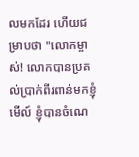លមកដែរ ហើយជម្រាបថា "លោកម្ចាស់! លោកបានប្រគល់ប្រាក់ពីរពាន់មកខ្ញុំ មើល៍ ខ្ញុំបានចំណេ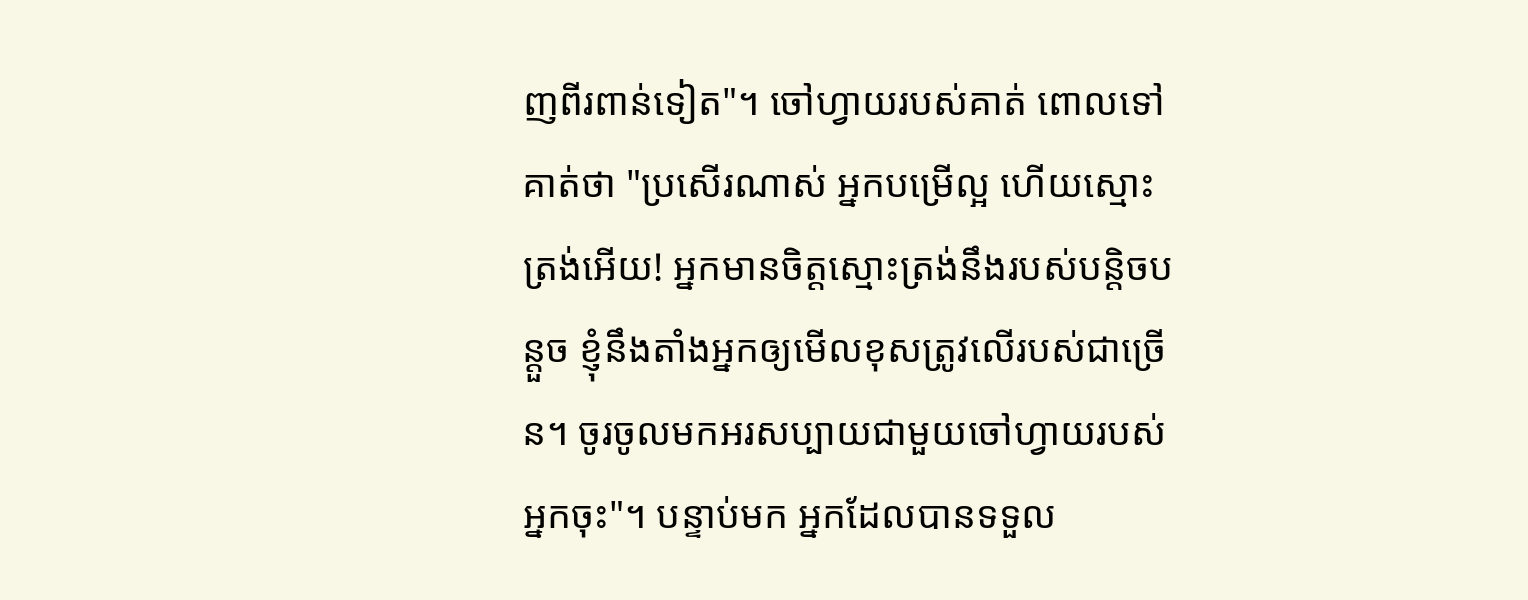ញពីរពាន់ទៀត"។ ចៅហ្វាយរបស់គាត់ ពោលទៅគាត់ថា "ប្រសើរណាស់ អ្នកបម្រើល្អ ហើយស្មោះត្រង់អើយ! អ្នកមានចិត្តស្មោះត្រង់នឹងរបស់បន្តិចបន្តួច ខ្ញុំនឹងតាំងអ្នកឲ្យមើលខុសត្រូវលើរបស់ជាច្រើន។ ចូរចូលមកអរសប្បាយជាមួយចៅហ្វាយរបស់អ្នកចុះ"។ បន្ទាប់មក អ្នកដែលបានទទួល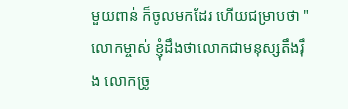មួយពាន់ ក៏ចូលមកដែរ ហើយជម្រាបថា "លោកម្ចាស់ ខ្ញុំដឹងថាលោកជាមនុស្សតឹងរ៉ឹង លោកច្រូ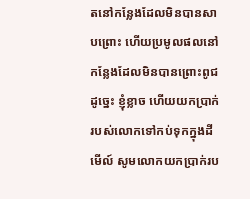តនៅកន្លែងដែលមិនបានសាបព្រោះ ហើយប្រមូលផលនៅកន្លែងដែលមិនបានព្រោះពូជ ដូច្នេះ ខ្ញុំខ្លាច ហើយយកប្រាក់របស់លោកទៅកប់ទុកក្នុងដី មើល៍ សូមលោកយកប្រាក់រប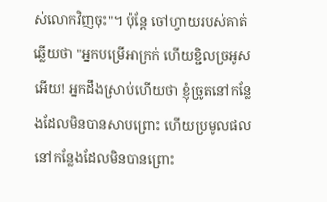ស់លោកវិញចុះ"។ ប៉ុន្តែ ចៅហ្វាយរបស់គាត់ឆ្លើយថា "អ្នកបម្រើអាក្រក់ ហើយខ្ជិលច្រអូសអើយ! អ្នកដឹងស្រាប់ហើយថា ខ្ញុំច្រូតនៅកន្លែងដែលមិនបានសាបព្រោះ ហើយប្រមូលផលនៅកន្លែងដែលមិនបានព្រោះ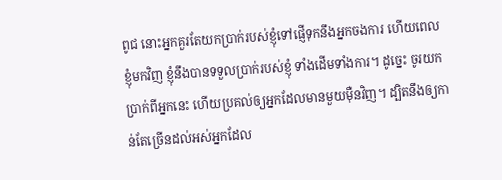ពូជ នោះអ្នកគួរតែយកប្រាក់របស់ខ្ញុំទៅផ្ញើទុកនឹងអ្នកចងការ ហើយពេលខ្ញុំមកវិញ ខ្ញុំនឹងបានទទួលប្រាក់របស់ខ្ញុំ ទាំងដើមទាំងការ។ ដូច្នេះ ចូរយកប្រាក់ពីអ្នកនេះ ហើយប្រគល់ឲ្យអ្នកដែលមានមួយម៉ឺនវិញ។ ដ្បិតនឹងឲ្យកាន់តែច្រើនដល់អស់អ្នកដែល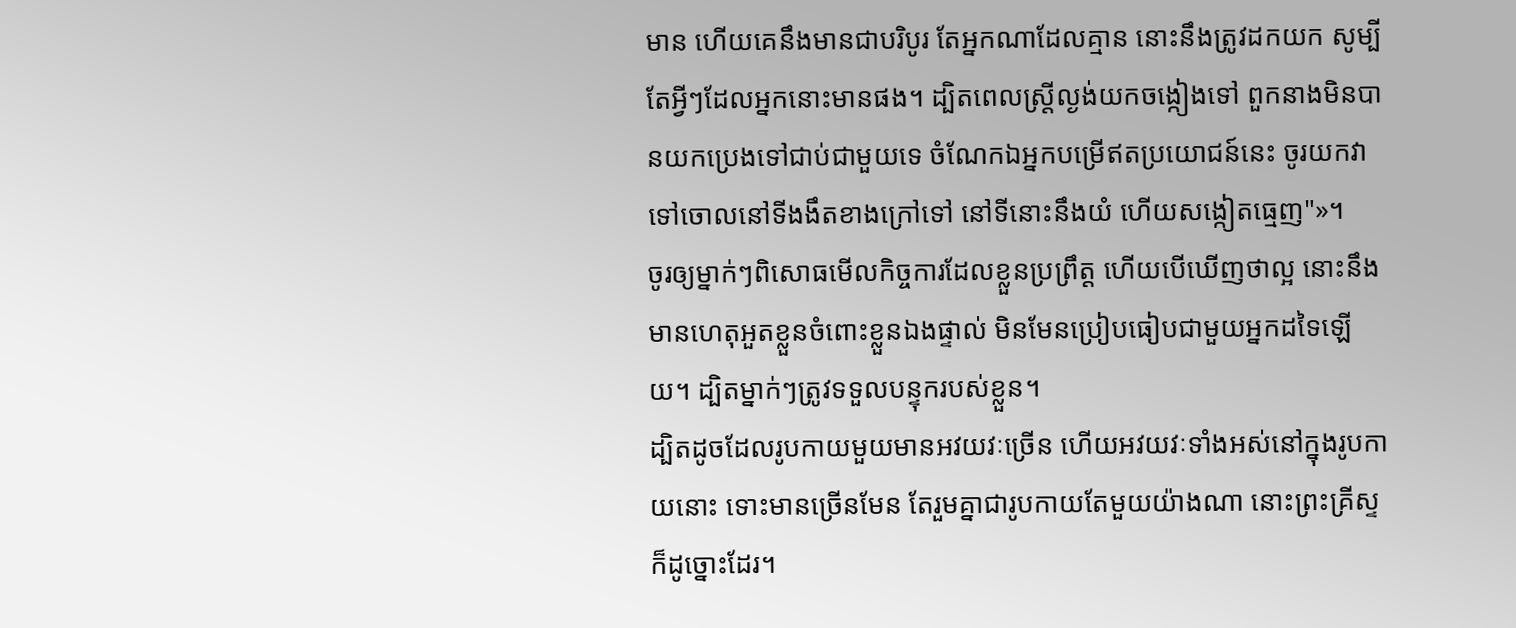មាន ហើយគេនឹងមានជាបរិបូរ តែអ្នកណាដែលគ្មាន នោះនឹងត្រូវដកយក សូម្បីតែអ្វីៗដែលអ្នកនោះមានផង។ ដ្បិតពេលស្ត្រីល្ងង់យកចង្កៀងទៅ ពួកនាងមិនបានយកប្រេងទៅជាប់ជាមួយទេ ចំណែកឯអ្នកបម្រើឥតប្រយោជន៍នេះ ចូរយកវាទៅចោលនៅទីងងឹតខាងក្រៅទៅ នៅទីនោះនឹងយំ ហើយសង្កៀតធ្មេញ"»។
ចូរឲ្យម្នាក់ៗពិសោធមើលកិច្ចការដែលខ្លួនប្រព្រឹត្ត ហើយបើឃើញថាល្អ នោះនឹងមានហេតុអួតខ្លួនចំពោះខ្លួនឯងផ្ទាល់ មិនមែនប្រៀបធៀបជាមួយអ្នកដទៃឡើយ។ ដ្បិតម្នាក់ៗត្រូវទទួលបន្ទុករបស់ខ្លួន។
ដ្បិតដូចដែលរូបកាយមួយមានអវយវៈច្រើន ហើយអវយវៈទាំងអស់នៅក្នុងរូបកាយនោះ ទោះមានច្រើនមែន តែរួមគ្នាជារូបកាយតែមួយយ៉ាងណា នោះព្រះគ្រីស្ទក៏ដូច្នោះដែរ។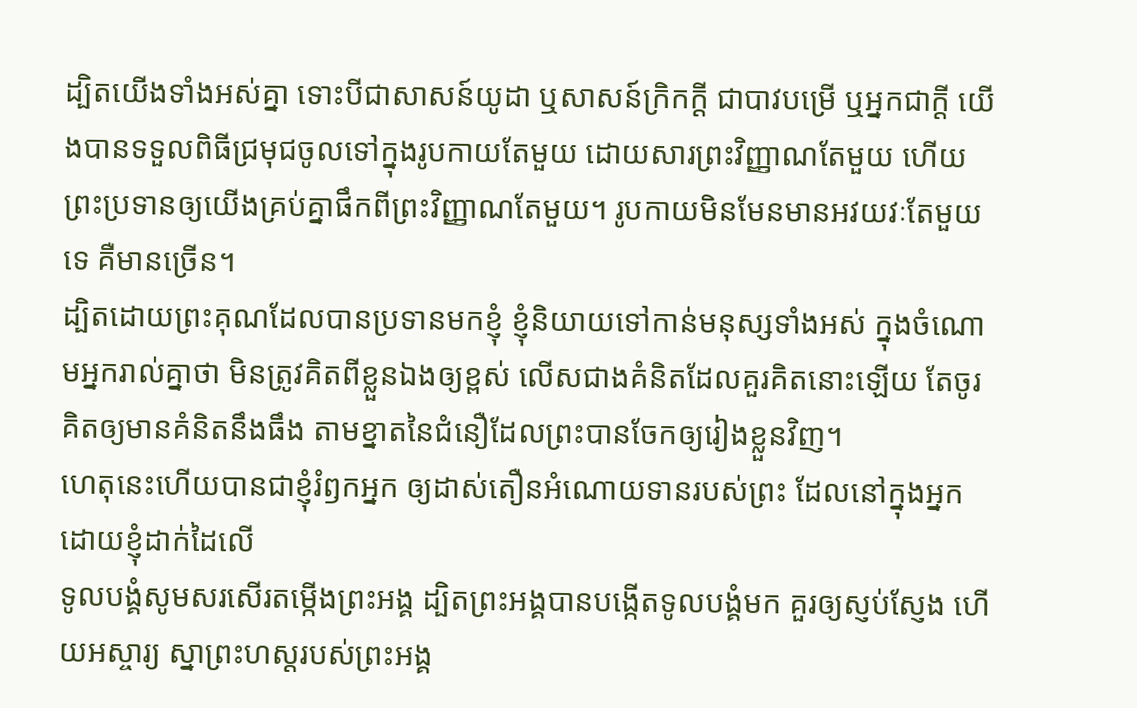ដ្បិតយើងទាំងអស់គ្នា ទោះបីជាសាសន៍យូដា ឬសាសន៍ក្រិកក្ដី ជាបាវបម្រើ ឬអ្នកជាក្តី យើងបានទទួលពិធីជ្រមុជចូលទៅក្នុងរូបកាយតែមួយ ដោយសារព្រះវិញ្ញាណតែមួយ ហើយព្រះប្រទានឲ្យយើងគ្រប់គ្នាផឹកពីព្រះវិញ្ញាណតែមួយ។ រូបកាយមិនមែនមានអវយវៈតែមួយទេ គឺមានច្រើន។
ដ្បិតដោយព្រះគុណដែលបានប្រទានមកខ្ញុំ ខ្ញុំនិយាយទៅកាន់មនុស្សទាំងអស់ ក្នុងចំណោមអ្នករាល់គ្នាថា មិនត្រូវគិតពីខ្លួនឯងឲ្យខ្ពស់ លើសជាងគំនិតដែលគួរគិតនោះឡើយ តែចូរគិតឲ្យមានគំនិតនឹងធឹង តាមខ្នាតនៃជំនឿដែលព្រះបានចែកឲ្យរៀងខ្លួនវិញ។
ហេតុនេះហើយបានជាខ្ញុំរំឭកអ្នក ឲ្យដាស់តឿនអំណោយទានរបស់ព្រះ ដែលនៅក្នុងអ្នកដោយខ្ញុំដាក់ដៃលើ
ទូលបង្គំសូមសរសើរតម្កើងព្រះអង្គ ដ្បិតព្រះអង្គបានបង្កើតទូលបង្គំមក គួរឲ្យស្ញប់ស្ញែង ហើយអស្ចារ្យ ស្នាព្រះហស្តរបស់ព្រះអង្គ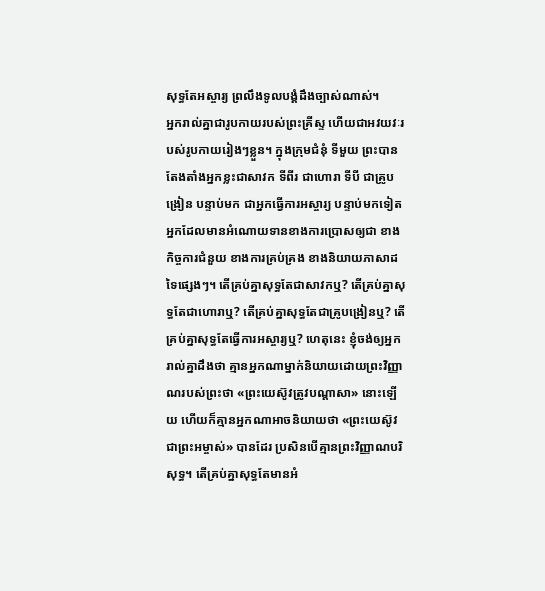សុទ្ធតែអស្ចារ្យ ព្រលឹងទូលបង្គំដឹងច្បាស់ណាស់។
អ្នករាល់គ្នាជារូបកាយរបស់ព្រះគ្រីស្ទ ហើយជាអវយវៈរបស់រូបកាយរៀងៗខ្លួន។ ក្នុងក្រុមជំនុំ ទីមួយ ព្រះបានតែងតាំងអ្នកខ្លះជាសាវក ទីពីរ ជាហោរា ទីបី ជាគ្រូបង្រៀន បន្ទាប់មក ជាអ្នកធ្វើការអស្ចារ្យ បន្ទាប់មកទៀត អ្នកដែលមានអំណោយទានខាងការប្រោសឲ្យជា ខាងកិច្ចការជំនួយ ខាងការគ្រប់គ្រង ខាងនិយាយភាសាដទៃផ្សេងៗ។ តើគ្រប់គ្នាសុទ្ធតែជាសាវកឬ? តើគ្រប់គ្នាសុទ្ធតែជាហោរាឬ? តើគ្រប់គ្នាសុទ្ធតែជាគ្រូបង្រៀនឬ? តើគ្រប់គ្នាសុទ្ធតែធ្វើការអស្ចារ្យឬ? ហេតុនេះ ខ្ញុំចង់ឲ្យអ្នករាល់គ្នាដឹងថា គ្មានអ្នកណាម្នាក់និយាយដោយព្រះវិញ្ញាណរបស់ព្រះថា «ព្រះយេស៊ូវត្រូវបណ្តាសា» នោះឡើយ ហើយក៏គ្មានអ្នកណាអាចនិយាយថា «ព្រះយេស៊ូវជាព្រះអម្ចាស់» បានដែរ ប្រសិនបើគ្មានព្រះវិញ្ញាណបរិសុទ្ធ។ តើគ្រប់គ្នាសុទ្ធតែមានអំ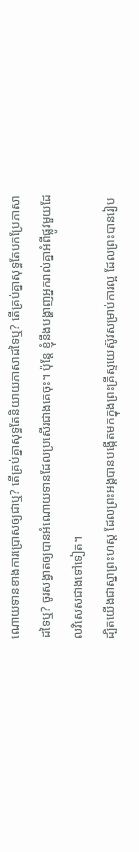ណោយទានខាងការប្រោសឲ្យជាឬ? តើគ្រប់គ្នាសុទ្ធតែនិយាយភាសាដទៃឬ? តើគ្រប់គ្នាសុទ្ធតែបកប្រែភាសាដទៃឬ? ចូរសង្វាតឲ្យបានអំណោយទានដែលប្រសើរជាងគេចុះ។ ប៉ុន្តែ ខ្ញុំនឹងបង្ហាញអ្នករាល់គ្នាអំពីផ្លូវមួយដែលវិសេសជាងទៅទៀត។
ដ្បិតយើងជាស្នាព្រះហស្ត ដែលព្រះអង្គបានបង្កើតមកក្នុងព្រះគ្រីស្ទយេស៊ូវសម្រាប់ការល្អ ដែលព្រះបានរៀប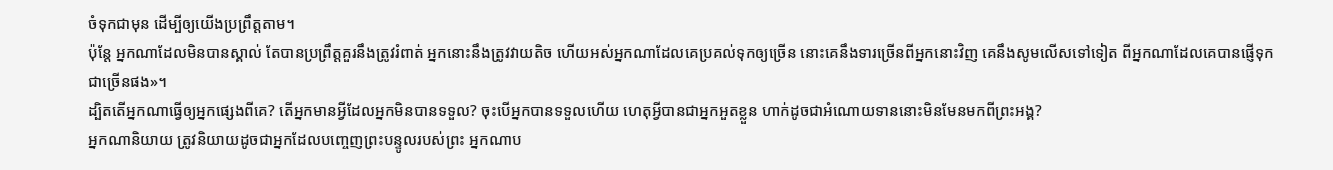ចំទុកជាមុន ដើម្បីឲ្យយើងប្រព្រឹត្តតាម។
ប៉ុន្ដែ អ្នកណាដែលមិនបានស្គាល់ តែបានប្រព្រឹត្តគួរនឹងត្រូវរំពាត់ អ្នកនោះនឹងត្រូវវាយតិច ហើយអស់អ្នកណាដែលគេប្រគល់ទុកឲ្យច្រើន នោះគេនឹងទារច្រើនពីអ្នកនោះវិញ គេនឹងសូមលើសទៅទៀត ពីអ្នកណាដែលគេបានផ្ញើទុកជាច្រើនផង»។
ដ្បិតតើអ្នកណាធ្វើឲ្យអ្នកផ្សេងពីគេ? តើអ្នកមានអ្វីដែលអ្នកមិនបានទទួល? ចុះបើអ្នកបានទទួលហើយ ហេតុអ្វីបានជាអ្នកអួតខ្លួន ហាក់ដូចជាអំណោយទាននោះមិនមែនមកពីព្រះអង្គ?
អ្នកណានិយាយ ត្រូវនិយាយដូចជាអ្នកដែលបញ្ចេញព្រះបន្ទូលរបស់ព្រះ អ្នកណាប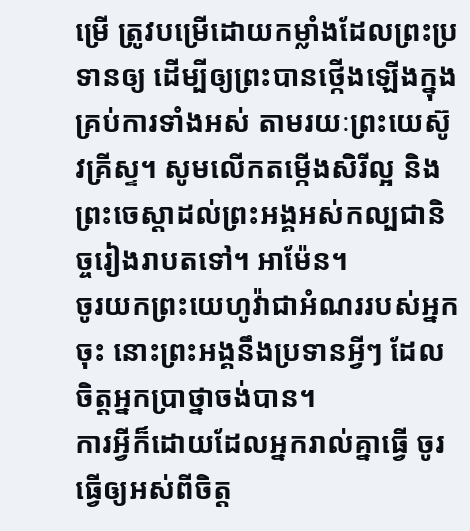ម្រើ ត្រូវបម្រើដោយកម្លាំងដែលព្រះប្រទានឲ្យ ដើម្បីឲ្យព្រះបានថ្កើងឡើងក្នុងគ្រប់ការទាំងអស់ តាមរយៈព្រះយេស៊ូវគ្រីស្ទ។ សូមលើកតម្កើងសិរីល្អ និងព្រះចេស្តាដល់ព្រះអង្គអស់កល្បជានិច្ចរៀងរាបតទៅ។ អាម៉ែន។
ចូរយកព្រះយេហូវ៉ាជាអំណររបស់អ្នកចុះ នោះព្រះអង្គនឹងប្រទានអ្វីៗ ដែលចិត្តអ្នកប្រាថ្នាចង់បាន។
ការអ្វីក៏ដោយដែលអ្នករាល់គ្នាធ្វើ ចូរធ្វើឲ្យអស់ពីចិត្ត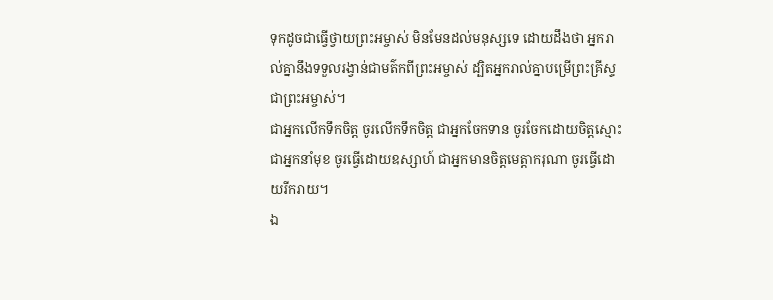ទុកដូចជាធ្វើថ្វាយព្រះអម្ចាស់ មិនមែនដល់មនុស្សទេ ដោយដឹងថា អ្នករាល់គ្នានឹងទទួលរង្វាន់ជាមត៌កពីព្រះអម្ចាស់ ដ្បិតអ្នករាល់គ្នាបម្រើព្រះគ្រីស្ទជាព្រះអម្ចាស់។
ជាអ្នកលើកទឹកចិត្ត ចូរលើកទឹកចិត្ត ជាអ្នកចែកទាន ចូរចែកដោយចិត្តស្មោះ ជាអ្នកនាំមុខ ចូរធ្វើដោយឧស្សាហ៍ ជាអ្នកមានចិត្តមេត្តាករុណា ចូរធ្វើដោយរីករាយ។
ឯ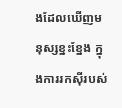ងដែលឃើញមនុស្សខ្នះខ្នែង ក្នុងការរកស៊ីរបស់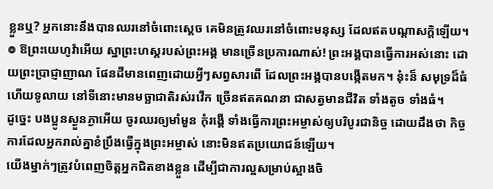ខ្លួនឬ? អ្នកនោះនឹងបានឈរនៅចំពោះស្តេច គេមិនត្រូវឈរនៅចំពោះមនុស្ស ដែលឥតបណ្ដាសក្តិឡើយ។
៙ ឱព្រះយេហូវ៉ាអើយ ស្នាព្រះហស្តរបស់ព្រះអង្គ មានច្រើនប្រការណាស់! ព្រះអង្គបានធ្វើការអស់នោះ ដោយព្រះប្រាជ្ញាញាណ ផែនដីមានពេញដោយអ្វីៗសព្វសារពើ ដែលព្រះអង្គបានបង្កើតមក។ ន៎ុះន៏ សមុទ្រដ៏ធំ ហើយទូលាយ នៅទីនោះមានមច្ឆាជាតិរស់រវើក ច្រើនឥតគណនា ជាសត្វមានជីវិត ទាំងតូច ទាំងធំ។
ដូច្នេះ បងប្អូនស្ងួនភ្ងាអើយ ចូរឈរឲ្យមាំមួន កុំរង្គើ ទាំងធ្វើការព្រះអម្ចាស់ឲ្យបរិបូរជានិច្ច ដោយដឹងថា កិច្ចការដែលអ្នករាល់គ្នាខំប្រឹងធ្វើក្នុងព្រះអម្ចាស់ នោះមិនឥតប្រយោជន៍ឡើយ។
យើងម្នាក់ៗត្រូវបំពេញចិត្តអ្នកជិតខាងខ្លួន ដើម្បីជាការល្អសម្រាប់ស្អាងចិ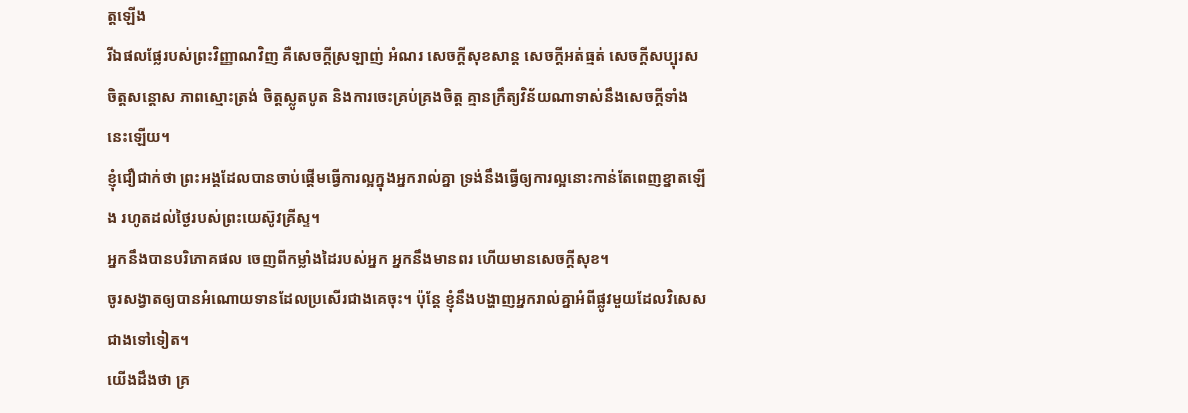ត្តឡើង
រីឯផលផ្លែរបស់ព្រះវិញ្ញាណវិញ គឺសេចក្ដីស្រឡាញ់ អំណរ សេចក្ដីសុខសាន្ត សេចក្ដីអត់ធ្មត់ សេចក្ដីសប្បុរស ចិត្តសន្ដោស ភាពស្មោះត្រង់ ចិត្តស្លូតបូត និងការចេះគ្រប់គ្រងចិត្ត គ្មានក្រឹត្យវិន័យណាទាស់នឹងសេចក្ដីទាំងនេះឡើយ។
ខ្ញុំជឿជាក់ថា ព្រះអង្គដែលបានចាប់ផ្តើមធ្វើការល្អក្នុងអ្នករាល់គ្នា ទ្រង់នឹងធ្វើឲ្យការល្អនោះកាន់តែពេញខ្នាតឡើង រហូតដល់ថ្ងៃរបស់ព្រះយេស៊ូវគ្រីស្ទ។
អ្នកនឹងបានបរិភោគផល ចេញពីកម្លាំងដៃរបស់អ្នក អ្នកនឹងមានពរ ហើយមានសេចក្ដីសុខ។
ចូរសង្វាតឲ្យបានអំណោយទានដែលប្រសើរជាងគេចុះ។ ប៉ុន្តែ ខ្ញុំនឹងបង្ហាញអ្នករាល់គ្នាអំពីផ្លូវមួយដែលវិសេសជាងទៅទៀត។
យើងដឹងថា គ្រ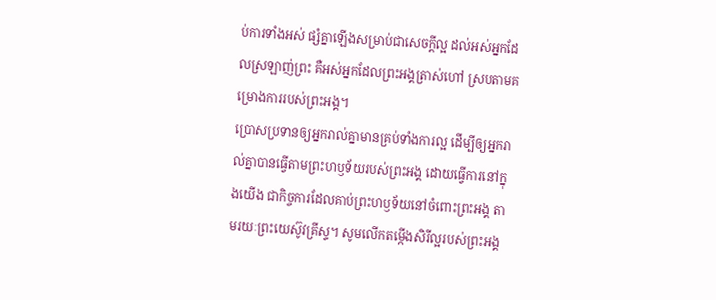ប់ការទាំងអស់ ផ្សំគ្នាឡើងសម្រាប់ជាសេចក្តីល្អ ដល់អស់អ្នកដែលស្រឡាញ់ព្រះ គឺអស់អ្នកដែលព្រះអង្គត្រាស់ហៅ ស្របតាមគម្រោងការរបស់ព្រះអង្គ។
ប្រោសប្រទានឲ្យអ្នករាល់គ្នាមានគ្រប់ទាំងការល្អ ដើម្បីឲ្យអ្នករាល់គ្នាបានធ្វើតាមព្រះហឫទ័យរបស់ព្រះអង្គ ដោយធ្វើការនៅក្នុងយើង ជាកិច្ចការដែលគាប់ព្រះហឫទ័យនៅចំពោះព្រះអង្គ តាមរយៈព្រះយេស៊ូវគ្រីស្ទ។ សូមលើកតម្កើងសិរីល្អរបស់ព្រះអង្គ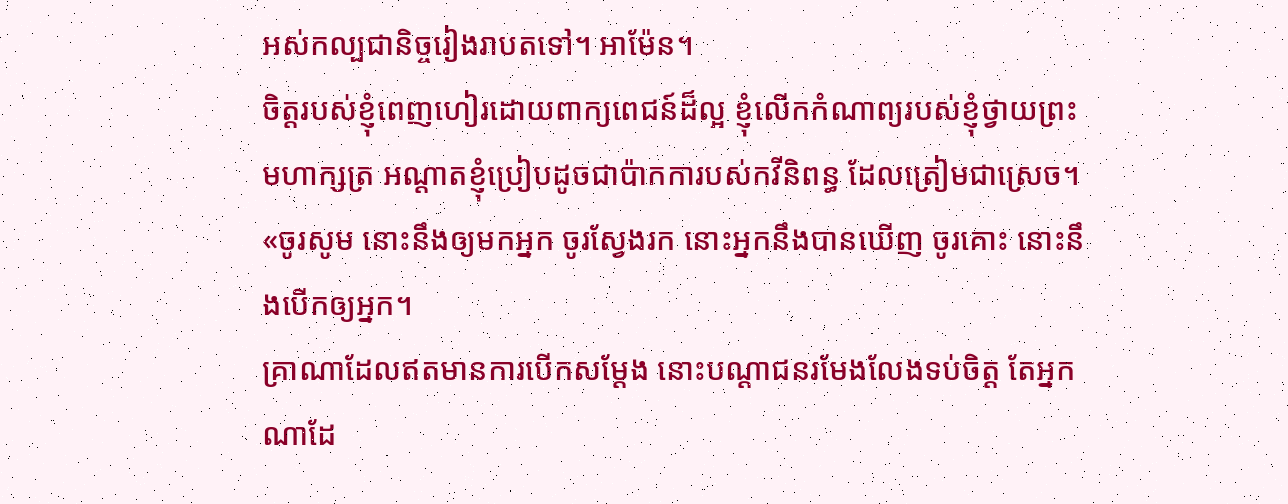អស់កល្បជានិច្ចរៀងរាបតទៅ។ អាម៉ែន។
ចិត្តរបស់ខ្ញុំពេញហៀរដោយពាក្យពេជន៍ដ៏ល្អ ខ្ញុំលើកកំណាព្យរបស់ខ្ញុំថ្វាយព្រះមហាក្សត្រ អណ្ដាតខ្ញុំប្រៀបដូចជាប៉ាកការបស់កវីនិពន្ធ ដែលត្រៀមជាស្រេច។
«ចូរសូម នោះនឹងឲ្យមកអ្នក ចូរស្វែងរក នោះអ្នកនឹងបានឃើញ ចូរគោះ នោះនឹងបើកឲ្យអ្នក។
គ្រាណាដែលឥតមានការបើកសម្ដែង នោះបណ្ដាជនរមែងលែងទប់ចិត្ត តែអ្នកណាដែ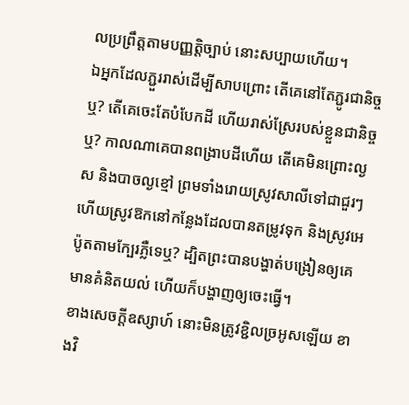លប្រព្រឹត្តតាមបញ្ញត្តិច្បាប់ នោះសប្បាយហើយ។
ឯអ្នកដែលភ្ជួររាស់ដើម្បីសាបព្រោះ តើគេនៅតែភ្ជូរជានិច្ចឬ? តើគេចេះតែបំបែកដី ហើយរាស់ស្រែរបស់ខ្លួនជានិច្ចឬ? កាលណាគេបានពង្រាបដីហើយ តើគេមិនព្រោះល្ងស និងបាចល្ងខ្មៅ ព្រមទាំងរោយស្រូវសាលីទៅជាជួរៗ ហើយស្រូវឱកនៅកន្លែងដែលបានតម្រូវទុក និងស្រូវអេប៉ូតតាមក្បែរភ្លឺទេឬ? ដ្បិតព្រះបានបង្ហាត់បង្រៀនឲ្យគេមានគំនិតយល់ ហើយក៏បង្ហាញឲ្យចេះធ្វើ។
ខាងសេចក្ដីឧស្សាហ៍ នោះមិនត្រូវខ្ជិលច្រអូសឡើយ ខាងវិ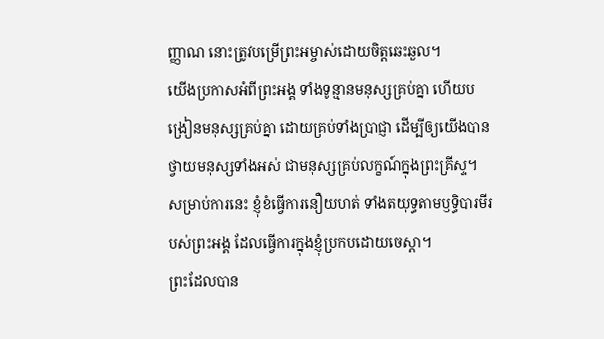ញ្ញាណ នោះត្រូវបម្រើព្រះអម្ចាស់ដោយចិត្តឆេះឆួល។
យើងប្រកាសអំពីព្រះអង្គ ទាំងទូន្មានមនុស្សគ្រប់គ្នា ហើយបង្រៀនមនុស្សគ្រប់គ្នា ដោយគ្រប់ទាំងប្រាជ្ញា ដើម្បីឲ្យយើងបានថ្វាយមនុស្សទាំងអស់ ជាមនុស្សគ្រប់លក្ខណ៍ក្នុងព្រះគ្រីស្ទ។ សម្រាប់ការនេះ ខ្ញុំខំធ្វើការនឿយហត់ ទាំងតយុទ្ធតាមឫទ្ធិបារមីរបស់ព្រះអង្គ ដែលធ្វើការក្នុងខ្ញុំប្រកបដោយចេស្ដា។
ព្រះដែលបាន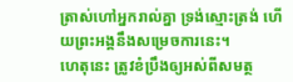ត្រាស់ហៅអ្នករាល់គ្នា ទ្រង់ស្មោះត្រង់ ហើយព្រះអង្គនឹងសម្រេចការនេះ។
ហេតុនេះ ត្រូវខំប្រឹងឲ្យអស់ពីសមត្ថ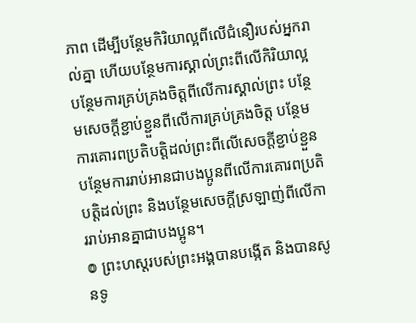ភាព ដើម្បីបន្ថែមកិរិយាល្អពីលើជំនឿរបស់អ្នករាល់គ្នា ហើយបន្ថែមការស្គាល់ព្រះពីលើកិរិយាល្អ បន្ថែមការគ្រប់គ្រងចិត្តពីលើការស្គាល់ព្រះ បន្ថែមសេចក្ដីខ្ជាប់ខ្ជួនពីលើការគ្រប់គ្រងចិត្ត បន្ថែមការគោរពប្រតិបត្តិដល់ព្រះពីលើសេចក្ដីខ្ជាប់ខ្ជួន បន្ថែមការរាប់អានជាបងប្អូនពីលើការគោរពប្រតិបត្តិដល់ព្រះ និងបន្ថែមសេចក្ដីស្រឡាញ់ពីលើការរាប់អានគ្នាជាបងប្អូន។
៙ ព្រះហស្តរបស់ព្រះអង្គបានបង្កើត និងបានសូនទូ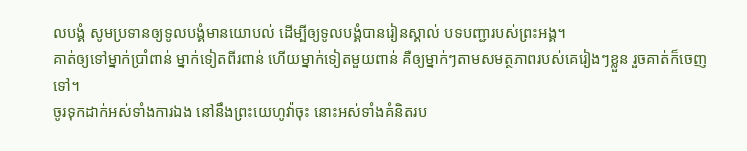លបង្គំ សូមប្រទានឲ្យទូលបង្គំមានយោបល់ ដើម្បីឲ្យទូលបង្គំបានរៀនស្គាល់ បទបញ្ជារបស់ព្រះអង្គ។
គាត់ឲ្យទៅម្នាក់ប្រាំពាន់ ម្នាក់ទៀតពីរពាន់ ហើយម្នាក់ទៀតមួយពាន់ គឺឲ្យម្នាក់ៗតាមសមត្ថភាពរបស់គេរៀងៗខ្លួន រួចគាត់ក៏ចេញទៅ។
ចូរទុកដាក់អស់ទាំងការឯង នៅនឹងព្រះយេហូវ៉ាចុះ នោះអស់ទាំងគំនិតរប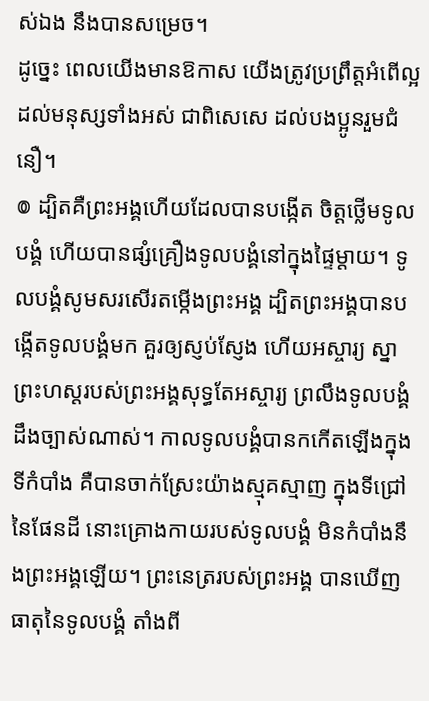ស់ឯង នឹងបានសម្រេច។
ដូច្នេះ ពេលយើងមានឱកាស យើងត្រូវប្រព្រឹត្តអំពើល្អដល់មនុស្សទាំងអស់ ជាពិសេសេ ដល់បងប្អូនរួមជំនឿ។
៙ ដ្បិតគឺព្រះអង្គហើយដែលបានបង្កើត ចិត្តថ្លើមទូលបង្គំ ហើយបានផ្សំគ្រឿងទូលបង្គំនៅក្នុងផ្ទៃម្តាយ។ ទូលបង្គំសូមសរសើរតម្កើងព្រះអង្គ ដ្បិតព្រះអង្គបានបង្កើតទូលបង្គំមក គួរឲ្យស្ញប់ស្ញែង ហើយអស្ចារ្យ ស្នាព្រះហស្តរបស់ព្រះអង្គសុទ្ធតែអស្ចារ្យ ព្រលឹងទូលបង្គំដឹងច្បាស់ណាស់។ កាលទូលបង្គំបានកកើតឡើងក្នុងទីកំបាំង គឺបានចាក់ស្រែះយ៉ាងស្មុគស្មាញ ក្នុងទីជ្រៅនៃផែនដី នោះគ្រោងកាយរបស់ទូលបង្គំ មិនកំបាំងនឹងព្រះអង្គឡើយ។ ព្រះនេត្ររបស់ព្រះអង្គ បានឃើញធាតុនៃទូលបង្គំ តាំងពី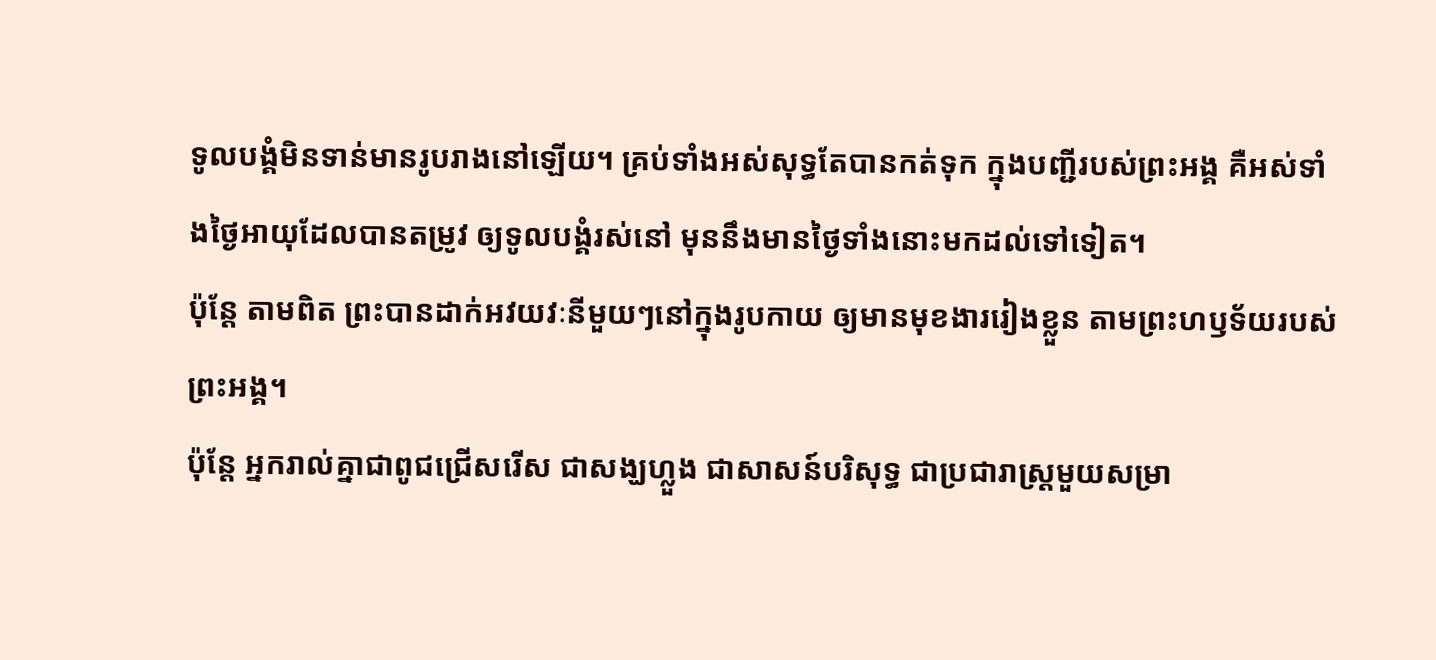ទូលបង្គំមិនទាន់មានរូបរាងនៅឡើយ។ គ្រប់ទាំងអស់សុទ្ធតែបានកត់ទុក ក្នុងបញ្ជីរបស់ព្រះអង្គ គឺអស់ទាំងថ្ងៃអាយុដែលបានតម្រូវ ឲ្យទូលបង្គំរស់នៅ មុននឹងមានថ្ងៃទាំងនោះមកដល់ទៅទៀត។
ប៉ុន្ដែ តាមពិត ព្រះបានដាក់អវយវៈនីមួយៗនៅក្នុងរូបកាយ ឲ្យមានមុខងាររៀងខ្លួន តាមព្រះហឫទ័យរបស់ព្រះអង្គ។
ប៉ុន្តែ អ្នករាល់គ្នាជាពូជជ្រើសរើស ជាសង្ឃហ្លួង ជាសាសន៍បរិសុទ្ធ ជាប្រជារាស្ត្រមួយសម្រា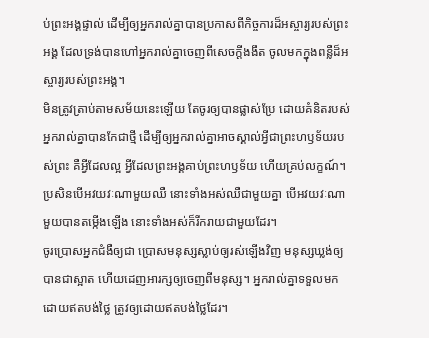ប់ព្រះអង្គផ្ទាល់ ដើម្បីឲ្យអ្នករាល់គ្នាបានប្រកាសពីកិច្ចការដ៏អស្ចារ្យរបស់ព្រះអង្គ ដែលទ្រង់បានហៅអ្នករាល់គ្នាចេញពីសេចក្តីងងឹត ចូលមកក្នុងពន្លឺដ៏អស្ចារ្យរបស់ព្រះអង្គ។
មិនត្រូវត្រាប់តាមសម័យនេះឡើយ តែចូរឲ្យបានផ្លាស់ប្រែ ដោយគំនិតរបស់អ្នករាល់គ្នាបានកែជាថ្មី ដើម្បីឲ្យអ្នករាល់គ្នាអាចស្គាល់អ្វីជាព្រះហឫទ័យរបស់ព្រះ គឺអ្វីដែលល្អ អ្វីដែលព្រះអង្គគាប់ព្រះហឫទ័យ ហើយគ្រប់លក្ខណ៍។
ប្រសិនបើអវយវៈណាមួយឈឺ នោះទាំងអស់ឈឺជាមួយគ្នា បើអវយវៈណាមួយបានតម្កើងឡើង នោះទាំងអស់ក៏រីករាយជាមួយដែរ។
ចូរប្រោសអ្នកជំងឺឲ្យជា ប្រោសមនុស្សស្លាប់ឲ្យរស់ឡើងវិញ មនុស្សឃ្លង់ឲ្យបានជាស្អាត ហើយដេញអារក្សឲ្យចេញពីមនុស្ស។ អ្នករាល់គ្នាទទួលមកដោយឥតបង់ថ្លៃ ត្រូវឲ្យដោយឥតបង់ថ្លៃដែរ។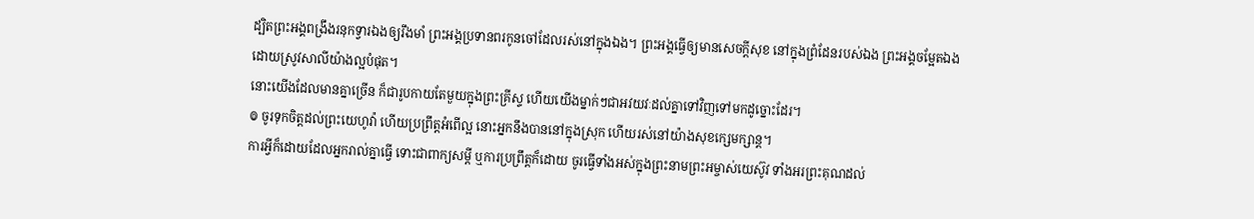ដ្បិតព្រះអង្គពង្រឹងរនុកទ្វារឯងឲ្យរឹងមាំ ព្រះអង្គប្រទានពរកូនចៅដែលរស់នៅក្នុងឯង។ ព្រះអង្គធ្វើឲ្យមានសេចក្ដីសុខ នៅក្នុងព្រំដែនរបស់ឯង ព្រះអង្គចម្អែតឯង ដោយស្រូវសាលីយ៉ាងល្អបំផុត។
នោះយើងដែលមានគ្នាច្រើន ក៏ជារូបកាយតែមួយក្នុងព្រះគ្រីស្ទ ហើយយើងម្នាក់ៗជាអវយវៈដល់គ្នាទៅវិញទៅមកដូច្នោះដែរ។
៙ ចូរទុកចិត្តដល់ព្រះយេហូវ៉ា ហើយប្រព្រឹត្តអំពើល្អ នោះអ្នកនឹងបាននៅក្នុងស្រុក ហើយរស់នៅយ៉ាងសុខក្សេមក្សាន្ត។
ការអ្វីក៏ដោយដែលអ្នករាល់គ្នាធ្វើ ទោះជាពាក្យសម្ដី ឬការប្រព្រឹត្តក៏ដោយ ចូរធ្វើទាំងអស់ក្នុងព្រះនាមព្រះអម្ចាស់យេស៊ូវ ទាំងអរព្រះគុណដល់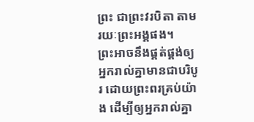ព្រះ ជាព្រះវរបិតា តាមរយៈព្រះអង្គផង។
ព្រះអាចនឹងផ្គត់ផ្គង់ឲ្យអ្នករាល់គ្នាមានជាបរិបូរ ដោយព្រះពរគ្រប់យ៉ាង ដើម្បីឲ្យអ្នករាល់គ្នា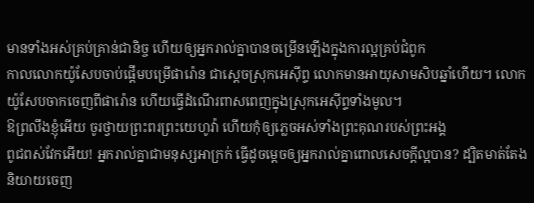មានទាំងអស់គ្រប់គ្រាន់ជានិច្ច ហើយឲ្យអ្នករាល់គ្នាបានចម្រើនឡើងក្នុងការល្អគ្រប់ជំពូក
កាលលោកយ៉ូសែបចាប់ផ្ដើមបម្រើផារ៉ោន ជាស្តេចស្រុកអេស៊ីព្ទ លោកមានអាយុសាមសិបឆ្នាំហើយ។ លោកយ៉ូសែបចាកចេញពីផារ៉ោន ហើយធ្វើដំណើរពាសពេញក្នុងស្រុកអេស៊ីព្ទទាំងមូល។
ឱព្រលឹងខ្ញុំអើយ ចូរថ្វាយព្រះពរព្រះយេហូវ៉ា ហើយកុំឲ្យភ្លេចអស់ទាំងព្រះគុណរបស់ព្រះអង្គ
ពូជពស់វែកអើយ! អ្នករាល់គ្នាជាមនុស្សអាក្រក់ ធ្វើដូចម្តេចឲ្យអ្នករាល់គ្នាពោលសេចក្តីល្អបាន? ដ្បិតមាត់តែងនិយាយចេញ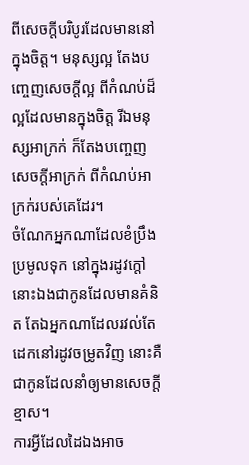ពីសេចក្តីបរិបូរដែលមាននៅក្នុងចិត្ត។ មនុស្សល្អ តែងបញ្ចេញសេចក្តីល្អ ពីកំណប់ដ៏ល្អដែលមានក្នុងចិត្ត រីឯមនុស្សអាក្រក់ ក៏តែងបញ្ចេញសេចក្តីអាក្រក់ ពីកំណប់អាក្រក់របស់គេដែរ។
ចំណែកអ្នកណាដែលខំប្រឹងប្រមូលទុក នៅក្នុងរដូវក្តៅ នោះឯងជាកូនដែលមានគំនិត តែឯអ្នកណាដែលរវល់តែដេកនៅរដូវចម្រូតវិញ នោះគឺជាកូនដែលនាំឲ្យមានសេចក្ដីខ្មាស។
ការអ្វីដែលដៃឯងអាច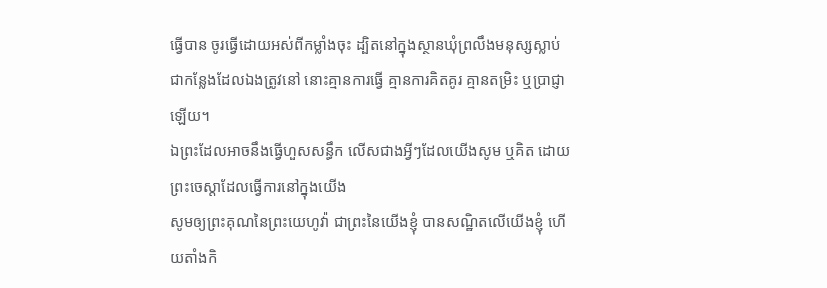ធ្វើបាន ចូរធ្វើដោយអស់ពីកម្លាំងចុះ ដ្បិតនៅក្នុងស្ថានឃុំព្រលឹងមនុស្សស្លាប់ ជាកន្លែងដែលឯងត្រូវនៅ នោះគ្មានការធ្វើ គ្មានការគិតគូរ គ្មានតម្រិះ ឬប្រាជ្ញាឡើយ។
ឯព្រះដែលអាចនឹងធ្វើហួសសន្ធឹក លើសជាងអ្វីៗដែលយើងសូម ឬគិត ដោយព្រះចេស្តាដែលធ្វើការនៅក្នុងយើង
សូមឲ្យព្រះគុណនៃព្រះយេហូវ៉ា ជាព្រះនៃយើងខ្ញុំ បានសណ្ឋិតលើយើងខ្ញុំ ហើយតាំងកិ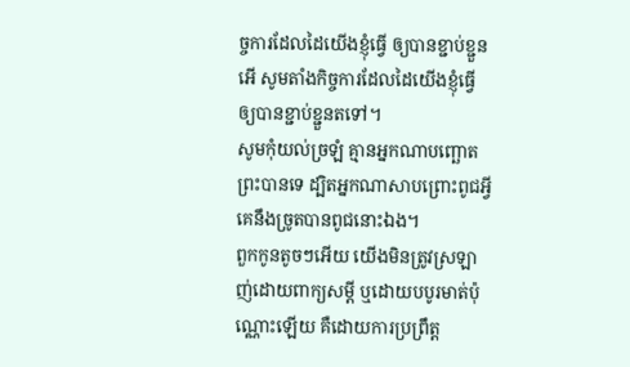ច្ចការដែលដៃយើងខ្ញុំធ្វើ ឲ្យបានខ្ជាប់ខ្ជួន អើ សូមតាំងកិច្ចការដែលដៃយើងខ្ញុំធ្វើ ឲ្យបានខ្ជាប់ខ្ជួនតទៅ។
សូមកុំយល់ច្រឡំ គ្មានអ្នកណាបញ្ឆោតព្រះបានទេ ដ្បិតអ្នកណាសាបព្រោះពូជអ្វី គេនឹងច្រូតបានពូជនោះឯង។
ពួកកូនតូចៗអើយ យើងមិនត្រូវស្រឡាញ់ដោយពាក្យសម្ដី ឬដោយបបូរមាត់ប៉ុណ្ណោះឡើយ គឺដោយការប្រព្រឹត្ត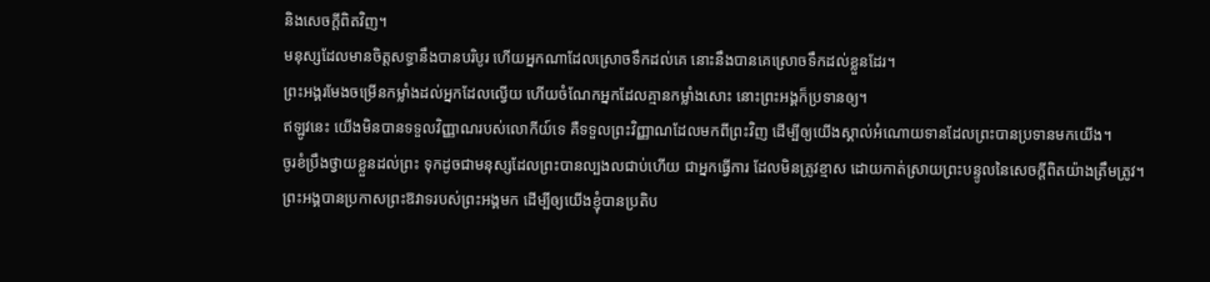និងសេចក្ដីពិតវិញ។
មនុស្សដែលមានចិត្តសទ្ធានឹងបានបរិបូរ ហើយអ្នកណាដែលស្រោចទឹកដល់គេ នោះនឹងបានគេស្រោចទឹកដល់ខ្លួនដែរ។
ព្រះអង្គរមែងចម្រើនកម្លាំងដល់អ្នកដែលល្វើយ ហើយចំណែកអ្នកដែលគ្មានកម្លាំងសោះ នោះព្រះអង្គក៏ប្រទានឲ្យ។
ឥឡូវនេះ យើងមិនបានទទួលវិញ្ញាណរបស់លោកីយ៍ទេ គឺទទួលព្រះវិញ្ញាណដែលមកពីព្រះវិញ ដើម្បីឲ្យយើងស្គាល់អំណោយទានដែលព្រះបានប្រទានមកយើង។
ចូរខំប្រឹងថ្វាយខ្លួនដល់ព្រះ ទុកដូចជាមនុស្សដែលព្រះបានល្បងលជាប់ហើយ ជាអ្នកធ្វើការ ដែលមិនត្រូវខ្មាស ដោយកាត់ស្រាយព្រះបន្ទូលនៃសេចក្ដីពិតយ៉ាងត្រឹមត្រូវ។
ព្រះអង្គបានប្រកាសព្រះឱវាទរបស់ព្រះអង្គមក ដើម្បីឲ្យយើងខ្ញុំបានប្រតិប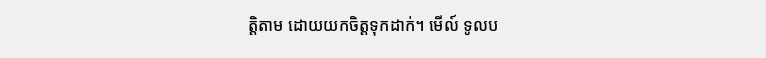ត្តិតាម ដោយយកចិត្តទុកដាក់។ មើល៍ ទូលប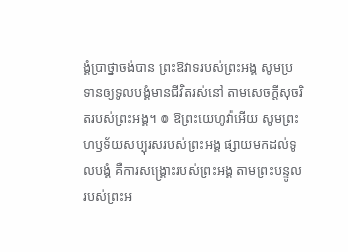ង្គំប្រាថ្នាចង់បាន ព្រះឱវាទរបស់ព្រះអង្គ សូមប្រទានឲ្យទូលបង្គំមានជីវិតរស់នៅ តាមសេចក្ដីសុចរិតរបស់ព្រះអង្គ។ ៙ ឱព្រះយេហូវ៉ាអើយ សូមព្រះហឫទ័យសប្បុរសរបស់ព្រះអង្គ ផ្សាយមកដល់ទូលបង្គំ គឺការសង្គ្រោះរបស់ព្រះអង្គ តាមព្រះបន្ទូលរបស់ព្រះអ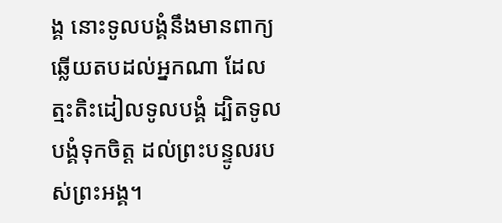ង្គ នោះទូលបង្គំនឹងមានពាក្យឆ្លើយតបដល់អ្នកណា ដែលត្មះតិះដៀលទូលបង្គំ ដ្បិតទូលបង្គំទុកចិត្ត ដល់ព្រះបន្ទូលរបស់ព្រះអង្គ។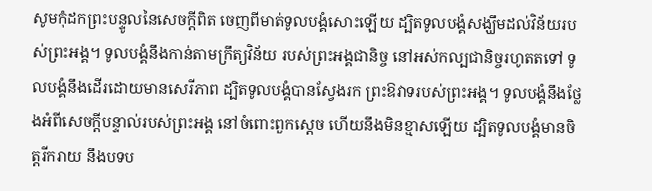សូមកុំដកព្រះបន្ទូលនៃសេចក្ដីពិត ចេញពីមាត់ទូលបង្គំសោះឡើយ ដ្បិតទូលបង្គំសង្ឃឹមដល់វិន័យរបស់ព្រះអង្គ។ ទូលបង្គំនឹងកាន់តាមក្រឹត្យវិន័យ របស់ព្រះអង្គជានិច្ច នៅអស់កល្បជានិច្ចរហូតតទៅ ទូលបង្គំនឹងដើរដោយមានសេរីភាព ដ្បិតទូលបង្គំបានស្វែងរក ព្រះឱវាទរបស់ព្រះអង្គ។ ទូលបង្គំនឹងថ្លែងអំពីសេចក្ដីបន្ទាល់របស់ព្រះអង្គ នៅចំពោះពួកស្តេច ហើយនឹងមិនខ្មាសឡើយ ដ្បិតទូលបង្គំមានចិត្តរីករាយ នឹងបទប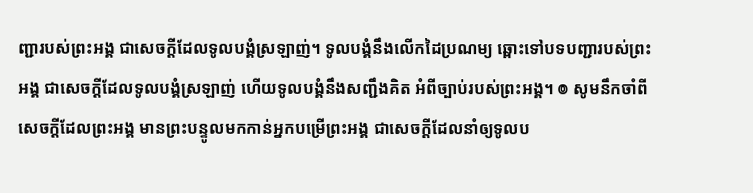ញ្ជារបស់ព្រះអង្គ ជាសេចក្ដីដែលទូលបង្គំស្រឡាញ់។ ទូលបង្គំនឹងលើកដៃប្រណម្យ ឆ្ពោះទៅបទបញ្ជារបស់ព្រះអង្គ ជាសេចក្ដីដែលទូលបង្គំស្រឡាញ់ ហើយទូលបង្គំនឹងសញ្ជឹងគិត អំពីច្បាប់របស់ព្រះអង្គ។ ៙ សូមនឹកចាំពីសេចក្ដីដែលព្រះអង្គ មានព្រះបន្ទូលមកកាន់អ្នកបម្រើព្រះអង្គ ជាសេចក្ដីដែលនាំឲ្យទូលប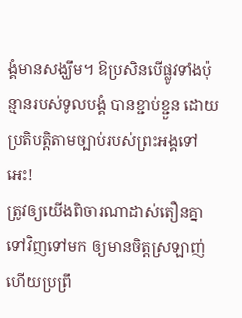ង្គំមានសង្ឃឹម។ ឱប្រសិនបើផ្លូវទាំងប៉ុន្មានរបស់ទូលបង្គំ បានខ្ជាប់ខ្ជួន ដោយប្រតិបត្តិតាមច្បាប់របស់ព្រះអង្គទៅអេះ!
ត្រូវឲ្យយើងពិចារណាដាស់តឿនគ្នាទៅវិញទៅមក ឲ្យមានចិត្តស្រឡាញ់ ហើយប្រព្រឹ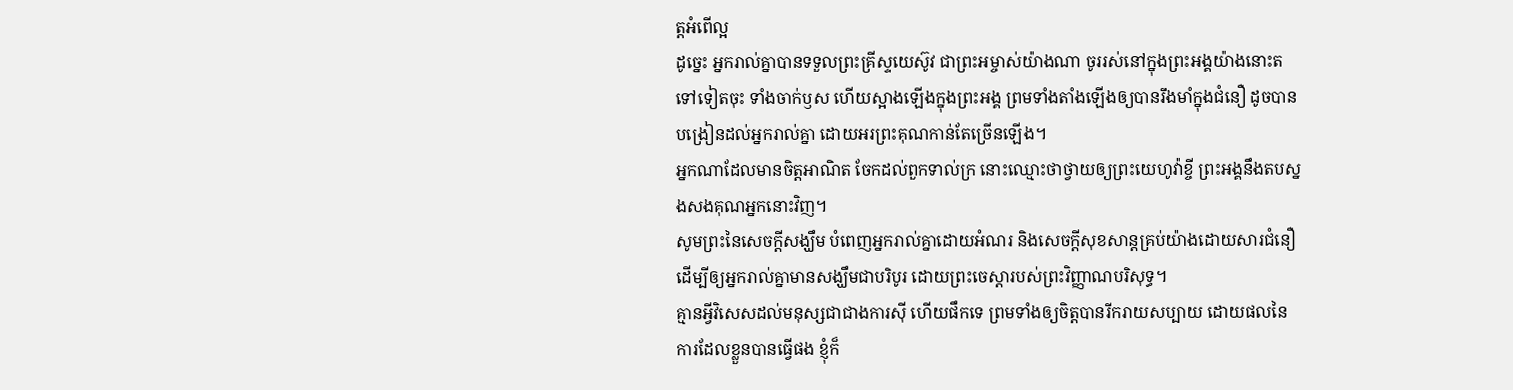ត្តអំពើល្អ
ដូច្នេះ អ្នករាល់គ្នាបានទទួលព្រះគ្រីស្ទយេស៊ូវ ជាព្រះអម្ចាស់យ៉ាងណា ចូររស់នៅក្នុងព្រះអង្គយ៉ាងនោះតទៅទៀតចុះ ទាំងចាក់ឫស ហើយស្អាងឡើងក្នុងព្រះអង្គ ព្រមទាំងតាំងឡើងឲ្យបានរឹងមាំក្នុងជំនឿ ដូចបានបង្រៀនដល់អ្នករាល់គ្នា ដោយអរព្រះគុណកាន់តែច្រើនឡើង។
អ្នកណាដែលមានចិត្តអាណិត ចែកដល់ពួកទាល់ក្រ នោះឈ្មោះថាថ្វាយឲ្យព្រះយេហូវ៉ាខ្ចី ព្រះអង្គនឹងតបស្នងសងគុណអ្នកនោះវិញ។
សូមព្រះនៃសេចក្តីសង្ឃឹម បំពេញអ្នករាល់គ្នាដោយអំណរ និងសេចក្តីសុខសាន្តគ្រប់យ៉ាងដោយសារជំនឿ ដើម្បីឲ្យអ្នករាល់គ្នាមានសង្ឃឹមជាបរិបូរ ដោយព្រះចេស្តារបស់ព្រះវិញ្ញាណបរិសុទ្ធ។
គ្មានអ្វីវិសេសដល់មនុស្សជាជាងការស៊ី ហើយផឹកទេ ព្រមទាំងឲ្យចិត្តបានរីករាយសប្បាយ ដោយផលនៃការដែលខ្លួនបានធ្វើផង ខ្ញុំក៏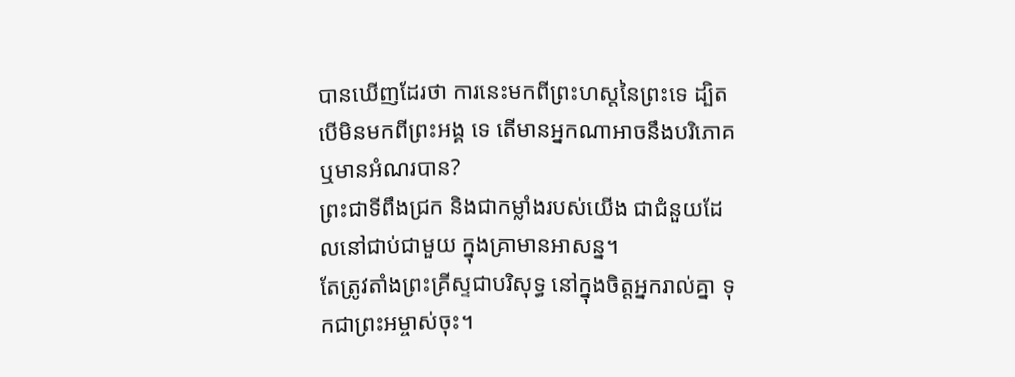បានឃើញដែរថា ការនេះមកពីព្រះហស្តនៃព្រះទេ ដ្បិតបើមិនមកពីព្រះអង្គ ទេ តើមានអ្នកណាអាចនឹងបរិភោគ ឬមានអំណរបាន?
ព្រះជាទីពឹងជ្រក និងជាកម្លាំងរបស់យើង ជាជំនួយដែលនៅជាប់ជាមួយ ក្នុងគ្រាមានអាសន្ន។
តែត្រូវតាំងព្រះគ្រីស្ទជាបរិសុទ្ធ នៅក្នុងចិត្តអ្នករាល់គ្នា ទុកជាព្រះអម្ចាស់ចុះ។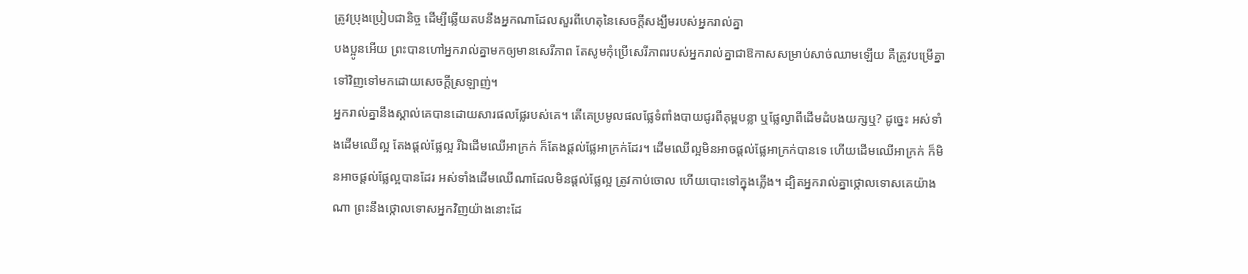ត្រូវប្រុងប្រៀបជានិច្ច ដើម្បីឆ្លើយតបនឹងអ្នកណាដែលសួរពីហេតុនៃសេចក្តីសង្ឃឹមរបស់អ្នករាល់គ្នា
បងប្អូនអើយ ព្រះបានហៅអ្នករាល់គ្នាមកឲ្យមានសេរីភាព តែសូមកុំប្រើសេរីភាពរបស់អ្នករាល់គ្នាជាឱកាសសម្រាប់សាច់ឈាមឡើយ គឺត្រូវបម្រើគ្នាទៅវិញទៅមកដោយសេចក្ដីស្រឡាញ់។
អ្នករាល់គ្នានឹងស្គាល់គេបានដោយសារផលផ្លែរបស់គេ។ តើគេប្រមូលផលផ្លែទំពាំងបាយជូរពីគុម្ពបន្លា ឬផ្លែល្វាពីដើមដំបងយក្សឬ? ដូចេ្នះ អស់ទាំងដើមឈើល្អ តែងផ្តល់ផ្លែល្អ រីឯដើមឈើអាក្រក់ ក៏តែងផ្តល់ផ្លែអាក្រក់ដែរ។ ដើមឈើល្អមិនអាចផ្តល់ផ្លែអាក្រក់បានទេ ហើយដើមឈើអាក្រក់ ក៏មិនអាចផ្តល់ផ្លែល្អបានដែរ អស់ទាំងដើមឈើណាដែលមិនផ្តល់ផ្លែល្អ ត្រូវកាប់ចោល ហើយបោះទៅក្នុងភ្លើង។ ដ្បិតអ្នករាល់គ្នាថ្កោលទោសគេយ៉ាងណា ព្រះនឹងថ្កោលទោសអ្នកវិញយ៉ាងនោះដែ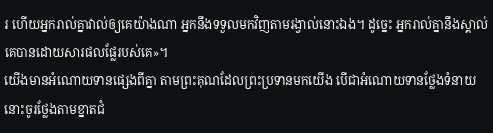រ ហើយអ្នករាល់គ្នាវាល់ឲ្យគេយ៉ាងណា អ្នកនឹងទទួលមកវិញតាមរង្វាល់នោះឯង។ ដូច្នេះ អ្នករាល់គ្នានឹងស្គាល់គេបានដោយសារផលផ្លែរបស់គេ»។
យើងមានអំណោយទានផ្សេងពីគ្នា តាមព្រះគុណដែលព្រះប្រទានមកយើង បើជាអំណោយទានថ្លែងទំនាយ នោះចូរថ្លែងតាមខ្នាតជំ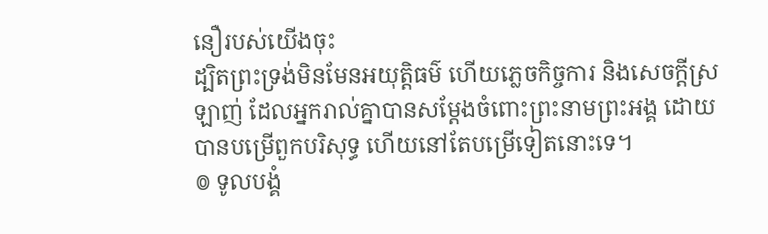នឿរបស់យើងចុះ
ដ្បិតព្រះទ្រង់មិនមែនអយុត្តិធម៌ ហើយភ្លេចកិច្ចការ និងសេចក្តីស្រឡាញ់ ដែលអ្នករាល់គ្នាបានសម្ដែងចំពោះព្រះនាមព្រះអង្គ ដោយបានបម្រើពួកបរិសុទ្ធ ហើយនៅតែបម្រើទៀតនោះទេ។
៙ ទូលបង្គំ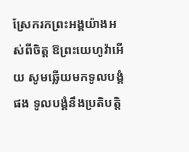ស្រែករកព្រះអង្គយ៉ាងអស់ពីចិត្ត ឱព្រះយេហូវ៉ាអើយ សូមឆ្លើយមកទូលបង្គំផង ទូលបង្គំនឹងប្រតិបត្តិ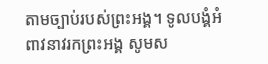តាមច្បាប់របស់ព្រះអង្គ។ ទូលបង្គំអំពាវនាវរកព្រះអង្គ សូមស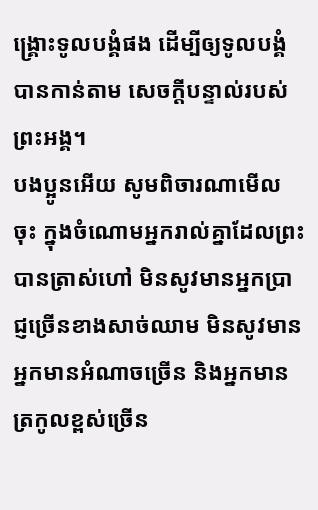ង្គ្រោះទូលបង្គំផង ដើម្បីឲ្យទូលបង្គំបានកាន់តាម សេចក្ដីបន្ទាល់របស់ព្រះអង្គ។
បងប្អូនអើយ សូមពិចារណាមើលចុះ ក្នុងចំណោមអ្នករាល់គ្នាដែលព្រះបានត្រាស់ហៅ មិនសូវមានអ្នកប្រាជ្ញច្រើនខាងសាច់ឈាម មិនសូវមានអ្នកមានអំណាចច្រើន និងអ្នកមានត្រកូលខ្ពស់ច្រើន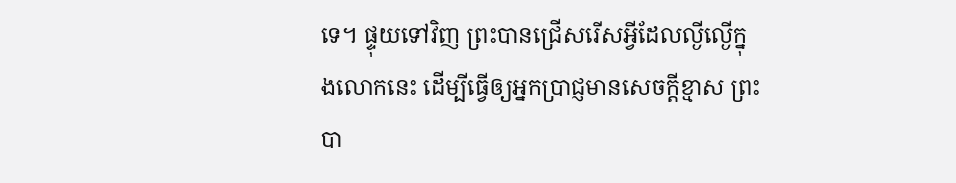ទេ។ ផ្ទុយទៅវិញ ព្រះបានជ្រើសរើសអ្វីដែលល្ងីល្ងើក្នុងលោកនេះ ដើម្បីធ្វើឲ្យអ្នកប្រាជ្ញមានសេចក្តីខ្មាស ព្រះបា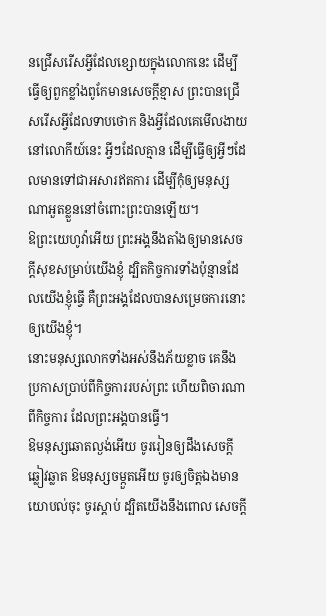នជ្រើសរើសអ្វីដែលខ្សោយក្នុងលោកនេះ ដើម្បីធ្វើឲ្យពួកខ្លាំងពូកែមានសេចក្តីខ្មាស ព្រះបានជ្រើសរើសអ្វីដែលទាបថោក និងអ្វីដែលគេមើលងាយនៅលោកីយ៍នេះ អ្វីៗដែលគ្មាន ដើម្បីធ្វើឲ្យអ្វីៗដែលមានទៅជាអសារឥតការ ដើម្បីកុំឲ្យមនុស្សណាអួតខ្លួននៅចំពោះព្រះបានឡើយ។
ឱព្រះយេហូវ៉ាអើយ ព្រះអង្គនឹងតាំងឲ្យមានសេចក្ដីសុខសម្រាប់យើងខ្ញុំ ដ្បិតកិច្ចការទាំងប៉ុន្មានដែលយើងខ្ញុំធ្វើ គឺព្រះអង្គដែលបានសម្រេចការនោះឲ្យយើងខ្ញុំ។
នោះមនុស្សលោកទាំងអស់នឹងភ័យខ្លាច គេនឹងប្រកាសប្រាប់ពីកិច្ចការរបស់ព្រះ ហើយពិចារណាពីកិច្ចការ ដែលព្រះអង្គបានធ្វើ។
ឱមនុស្សឆោតល្ងង់អើយ ចូររៀនឲ្យដឹងសេចក្ដីឆ្លៀវឆ្លាត ឱមនុស្សចម្កួតអើយ ចូរឲ្យចិត្តឯងមានយោបល់ចុះ ចូរស្តាប់ ដ្បិតយើងនឹងពោល សេចក្ដី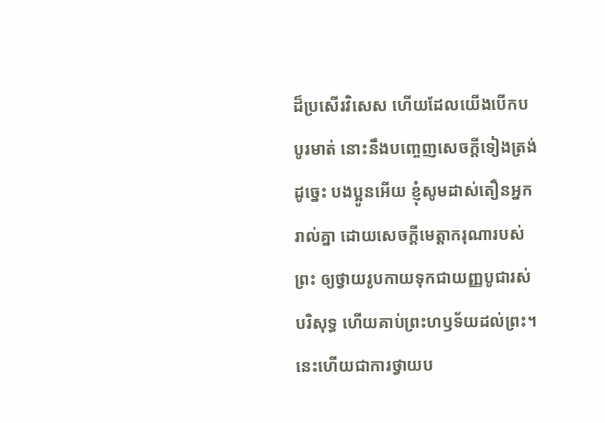ដ៏ប្រសើរវិសេស ហើយដែលយើងបើកបបូរមាត់ នោះនឹងបញ្ចេញសេចក្ដីទៀងត្រង់
ដូច្នេះ បងប្អូនអើយ ខ្ញុំសូមដាស់តឿនអ្នករាល់គ្នា ដោយសេចក្តីមេត្តាករុណារបស់ព្រះ ឲ្យថ្វាយរូបកាយទុកជាយញ្ញបូជារស់ បរិសុទ្ធ ហើយគាប់ព្រះហឫទ័យដល់ព្រះ។ នេះហើយជាការថ្វាយប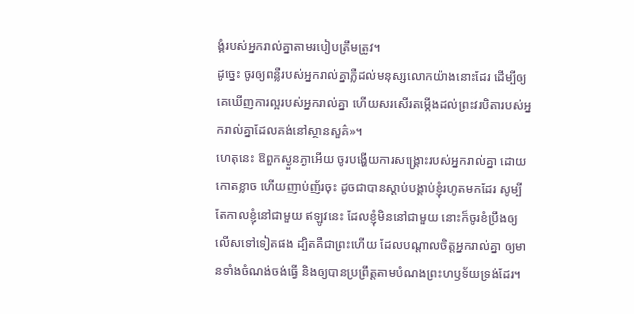ង្គំរបស់អ្នករាល់គ្នាតាមរបៀបត្រឹមត្រូវ។
ដូច្នេះ ចូរឲ្យពន្លឺរបស់អ្នករាល់គ្នាភ្លឺដល់មនុស្សលោកយ៉ាងនោះដែរ ដើម្បីឲ្យគេឃើញការល្អរបស់អ្នករាល់គ្នា ហើយសរសើរតម្កើងដល់ព្រះវរបិតារបស់អ្នករាល់គ្នាដែលគង់នៅស្ថានសួគ៌»។
ហេតុនេះ ឱពួកស្ងួនភ្ងាអើយ ចូរបង្ហើយការសង្គ្រោះរបស់អ្នករាល់គ្នា ដោយកោតខ្លាច ហើយញាប់ញ័រចុះ ដូចជាបានស្តាប់បង្គាប់ខ្ញុំរហូតមកដែរ សូម្បីតែកាលខ្ញុំនៅជាមួយ ឥឡូវនេះ ដែលខ្ញុំមិននៅជាមួយ នោះក៏ចូរខំប្រឹងឲ្យលើសទៅទៀតផង ដ្បិតគឺជាព្រះហើយ ដែលបណ្តាលចិត្តអ្នករាល់គ្នា ឲ្យមានទាំងចំណង់ចង់ធ្វើ និងឲ្យបានប្រព្រឹត្តតាមបំណងព្រះហឫទ័យទ្រង់ដែរ។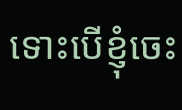ទោះបើខ្ញុំចេះ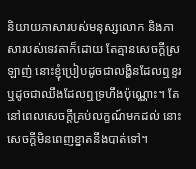និយាយភាសារបស់មនុស្សលោក និងភាសារបស់ទេវតាក៏ដោយ តែគ្មានសេចក្តីស្រឡាញ់ នោះខ្ញុំប្រៀបដូចជាលង្ហិនដែលឮខ្ទរ ឬដូចជាឈឹងដែលឮទ្រហឹងប៉ុណ្ណោះ។ តែនៅពេលសេចក្ដីគ្រប់លក្ខណ៍មកដល់ នោះសេចក្ដីមិនពេញខ្នាតនឹងបាត់ទៅ។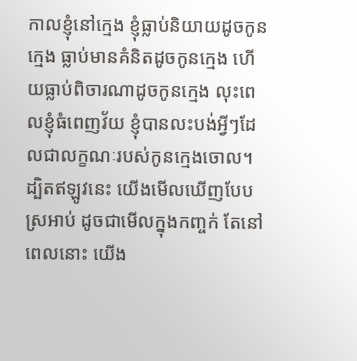កាលខ្ញុំនៅក្មេង ខ្ញុំធ្លាប់និយាយដូចកូនក្មេង ធ្លាប់មានគំនិតដូចកូនក្មេង ហើយធ្លាប់ពិចារណាដូចកូនក្មេង លុះពេលខ្ញុំធំពេញវ័យ ខ្ញុំបានលះបង់អ្វីៗដែលជាលក្ខណៈរបស់កូនក្មេងចោល។ ដ្បិតឥឡូវនេះ យើងមើលឃើញបែបស្រអាប់ ដូចជាមើលក្នុងកញ្ចក់ តែនៅពេលនោះ យើង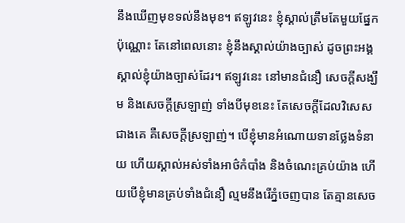នឹងឃើញមុខទល់នឹងមុខ។ ឥឡូវនេះ ខ្ញុំស្គាល់ត្រឹមតែមួយផ្នែកប៉ុណ្ណោះ តែនៅពេលនោះ ខ្ញុំនឹងស្គាល់យ៉ាងច្បាស់ ដូចព្រះអង្គស្គាល់ខ្ញុំយ៉ាងច្បាស់ដែរ។ ឥឡូវនេះ នៅមានជំនឿ សេចក្ដីសង្ឃឹម និងសេចក្តីស្រឡាញ់ ទាំងបីមុខនេះ តែសេចក្តីដែលវិសេសជាងគេ គឺសេចក្តីស្រឡាញ់។ បើខ្ញុំមានអំណោយទានថ្លែងទំនាយ ហើយស្គាល់អស់ទាំងអាថ៌កំបាំង និងចំណេះគ្រប់យ៉ាង ហើយបើខ្ញុំមានគ្រប់ទាំងជំនឿ ល្មមនឹងរើភ្នំចេញបាន តែគ្មានសេច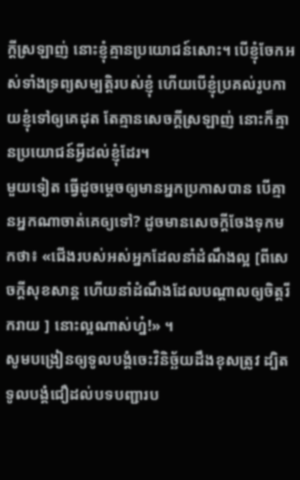ក្តីស្រឡាញ់ នោះខ្ញុំគ្មានប្រយោជន៍សោះ។ បើខ្ញុំចែកអស់ទាំងទ្រព្យសម្បត្តិរបស់ខ្ញុំ ហើយបើខ្ញុំប្រគល់រូបកាយខ្ញុំទៅឲ្យគេដុត តែគ្មានសេចក្តីស្រឡាញ់ នោះក៏គ្មានប្រយោជន៍អ្វីដល់ខ្ញុំដែរ។
មួយទៀត ធ្វើដូចម្តេចឲ្យមានអ្នកប្រកាសបាន បើគ្មានអ្នកណាចាត់គេឲ្យទៅ? ដូចមានសេចក្តីចែងទុកមកថា៖ «ជើងរបស់អស់អ្នកដែលនាំដំណឹងល្អ [ពីសេចក្តីសុខសាន្ត ហើយនាំដំណឹងដែលបណ្ដាលឲ្យចិត្តរីករាយ ] នោះល្អណាស់ហ្ន៎!» ។
សូមបង្រៀនឲ្យទូលបង្គំចេះវិនិច្ឆ័យដឹងខុសត្រូវ ដ្បិតទូលបង្គំជឿដល់បទបញ្ជារប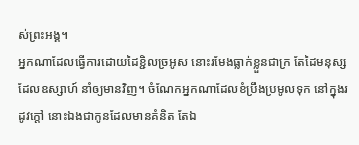ស់ព្រះអង្គ។
អ្នកណាដែលធ្វើការដោយដៃខ្ជិលច្រអូស នោះរមែងធ្លាក់ខ្លួនជាក្រ តែដៃមនុស្សដែលឧស្សាហ៍ នាំឲ្យមានវិញ។ ចំណែកអ្នកណាដែលខំប្រឹងប្រមូលទុក នៅក្នុងរដូវក្តៅ នោះឯងជាកូនដែលមានគំនិត តែឯ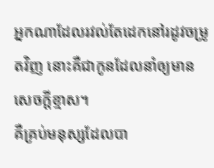អ្នកណាដែលរវល់តែដេកនៅរដូវចម្រូតវិញ នោះគឺជាកូនដែលនាំឲ្យមានសេចក្ដីខ្មាស។
គឺគ្រប់មនុស្សដែលបា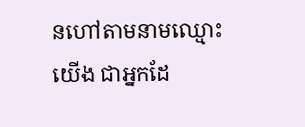នហៅតាមនាមឈ្មោះយើង ជាអ្នកដែ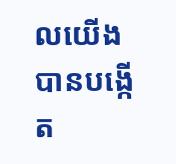លយើងបានបង្កើត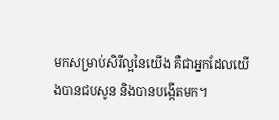មកសម្រាប់សិរីល្អនៃយើង គឺជាអ្នកដែលយើងបានជបសូន និងបានបង្កើតមក។